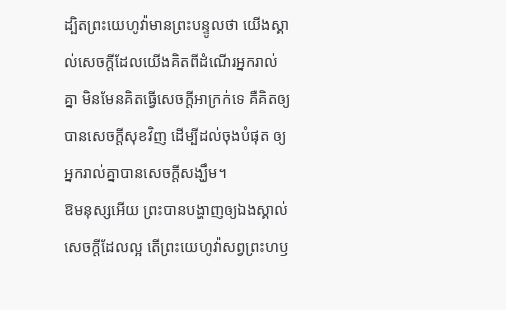ដ្បិតព្រះយេហូវ៉ាមានព្រះបន្ទូលថា យើងស្គាល់សេចក្ដីដែលយើងគិតពីដំណើរអ្នករាល់គ្នា មិនមែនគិតធ្វើសេចក្ដីអាក្រក់ទេ គឺគិតឲ្យបានសេចក្ដីសុខវិញ ដើម្បីដល់ចុងបំផុត ឲ្យអ្នករាល់គ្នាបានសេចក្ដីសង្ឃឹម។
ឱមនុស្សអើយ ព្រះបានបង្ហាញឲ្យឯងស្គាល់សេចក្ដីដែលល្អ តើព្រះយេហូវ៉ាសព្វព្រះហឫ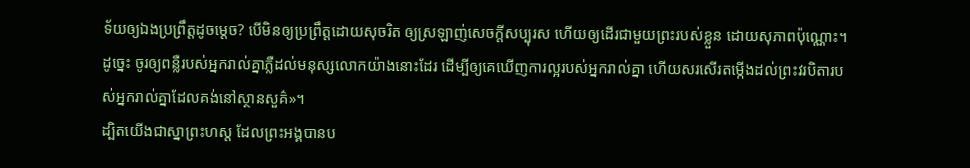ទ័យឲ្យឯងប្រព្រឹត្តដូចម្តេច? បើមិនឲ្យប្រព្រឹត្តដោយសុចរិត ឲ្យស្រឡាញ់សេចក្ដីសប្បុរស ហើយឲ្យដើរជាមួយព្រះរបស់ខ្លួន ដោយសុភាពប៉ុណ្ណោះ។
ដូច្នេះ ចូរឲ្យពន្លឺរបស់អ្នករាល់គ្នាភ្លឺដល់មនុស្សលោកយ៉ាងនោះដែរ ដើម្បីឲ្យគេឃើញការល្អរបស់អ្នករាល់គ្នា ហើយសរសើរតម្កើងដល់ព្រះវរបិតារបស់អ្នករាល់គ្នាដែលគង់នៅស្ថានសួគ៌»។
ដ្បិតយើងជាស្នាព្រះហស្ត ដែលព្រះអង្គបានប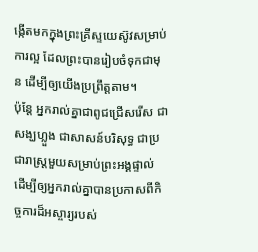ង្កើតមកក្នុងព្រះគ្រីស្ទយេស៊ូវសម្រាប់ការល្អ ដែលព្រះបានរៀបចំទុកជាមុន ដើម្បីឲ្យយើងប្រព្រឹត្តតាម។
ប៉ុន្តែ អ្នករាល់គ្នាជាពូជជ្រើសរើស ជាសង្ឃហ្លួង ជាសាសន៍បរិសុទ្ធ ជាប្រជារាស្ត្រមួយសម្រាប់ព្រះអង្គផ្ទាល់ ដើម្បីឲ្យអ្នករាល់គ្នាបានប្រកាសពីកិច្ចការដ៏អស្ចារ្យរបស់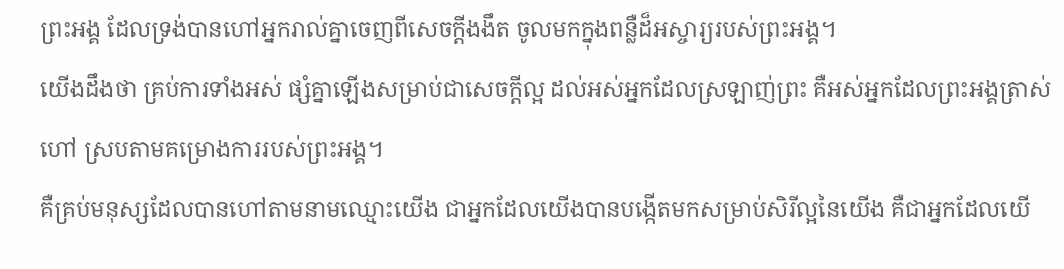ព្រះអង្គ ដែលទ្រង់បានហៅអ្នករាល់គ្នាចេញពីសេចក្តីងងឹត ចូលមកក្នុងពន្លឺដ៏អស្ចារ្យរបស់ព្រះអង្គ។
យើងដឹងថា គ្រប់ការទាំងអស់ ផ្សំគ្នាឡើងសម្រាប់ជាសេចក្តីល្អ ដល់អស់អ្នកដែលស្រឡាញ់ព្រះ គឺអស់អ្នកដែលព្រះអង្គត្រាស់ហៅ ស្របតាមគម្រោងការរបស់ព្រះអង្គ។
គឺគ្រប់មនុស្សដែលបានហៅតាមនាមឈ្មោះយើង ជាអ្នកដែលយើងបានបង្កើតមកសម្រាប់សិរីល្អនៃយើង គឺជាអ្នកដែលយើ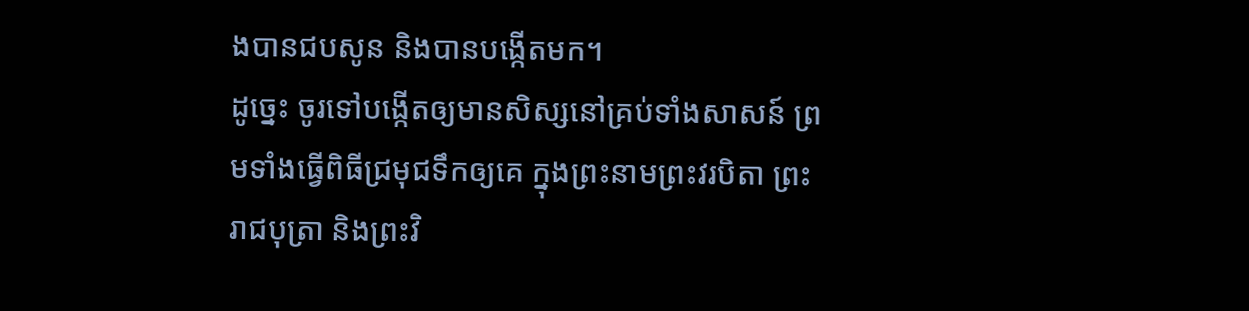ងបានជបសូន និងបានបង្កើតមក។
ដូច្នេះ ចូរទៅបង្កើតឲ្យមានសិស្សនៅគ្រប់ទាំងសាសន៍ ព្រមទាំងធ្វើពិធីជ្រមុជទឹកឲ្យគេ ក្នុងព្រះនាមព្រះវរបិតា ព្រះរាជបុត្រា និងព្រះវិ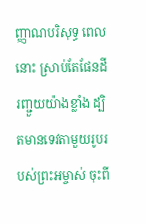ញ្ញាណបរិសុទ្ធ ពេលនោះ ស្រាប់តែផែនដីរញ្ជួយយ៉ាងខ្លាំង ដ្បិតមានទេវតាមួយរូបរបស់ព្រះអម្ចាស់ ចុះពី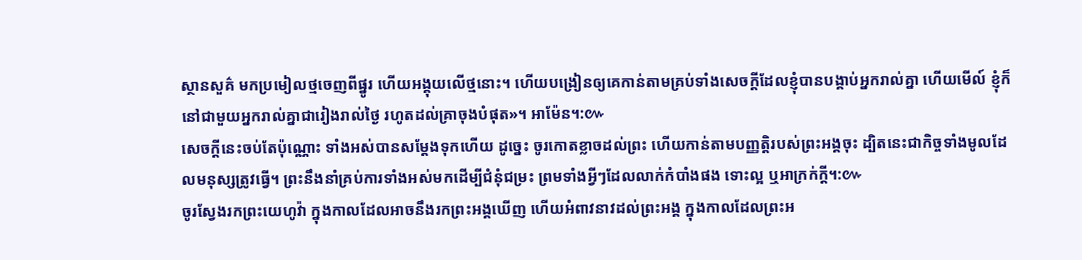ស្ថានសួគ៌ មកប្រមៀលថ្មចេញពីផ្នូរ ហើយអង្គុយលើថ្មនោះ។ ហើយបង្រៀនឲ្យគេកាន់តាមគ្រប់ទាំងសេចក្តីដែលខ្ញុំបានបង្គាប់អ្នករាល់គ្នា ហើយមើល៍ ខ្ញុំក៏នៅជាមួយអ្នករាល់គ្នាជារៀងរាល់ថ្ងៃ រហូតដល់គ្រាចុងបំផុត»។ អាម៉ែន។:៚
សេចក្ដីនេះចប់តែប៉ុណ្ណោះ ទាំងអស់បានសម្ដែងទុកហើយ ដូច្នេះ ចូរកោតខ្លាចដល់ព្រះ ហើយកាន់តាមបញ្ញត្តិរបស់ព្រះអង្គចុះ ដ្បិតនេះជាកិច្ចទាំងមូលដែលមនុស្សត្រូវធ្វើ។ ព្រះនឹងនាំគ្រប់ការទាំងអស់មកដើម្បីជំនុំជម្រះ ព្រមទាំងអ្វីៗដែលលាក់កំបាំងផង ទោះល្អ ឬអាក្រក់ក្តី។:៚
ចូរស្វែងរកព្រះយេហូវ៉ា ក្នុងកាលដែលអាចនឹងរកព្រះអង្គឃើញ ហើយអំពាវនាវដល់ព្រះអង្គ ក្នុងកាលដែលព្រះអ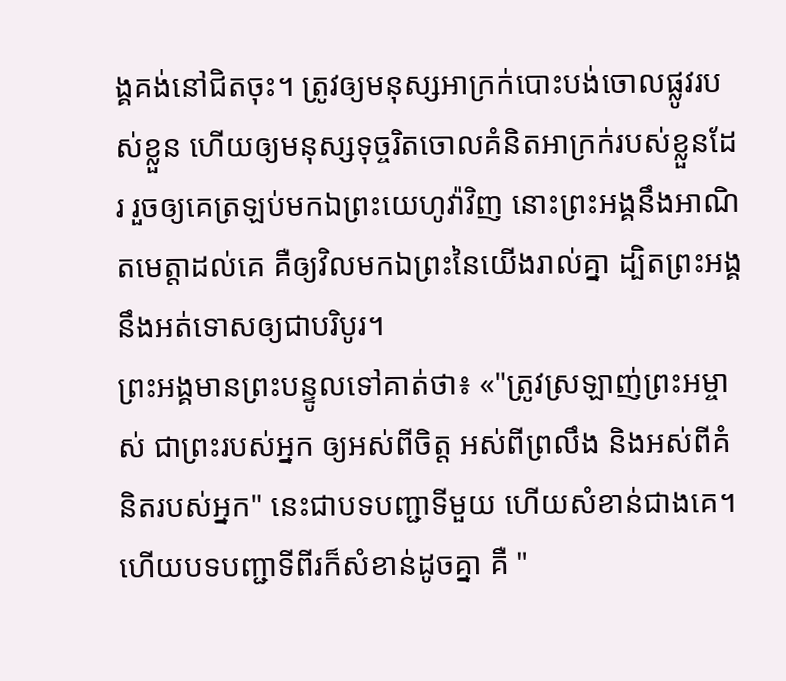ង្គគង់នៅជិតចុះ។ ត្រូវឲ្យមនុស្សអាក្រក់បោះបង់ចោលផ្លូវរបស់ខ្លួន ហើយឲ្យមនុស្សទុច្ចរិតចោលគំនិតអាក្រក់របស់ខ្លួនដែរ រួចឲ្យគេត្រឡប់មកឯព្រះយេហូវ៉ាវិញ នោះព្រះអង្គនឹងអាណិតមេត្តាដល់គេ គឺឲ្យវិលមកឯព្រះនៃយើងរាល់គ្នា ដ្បិតព្រះអង្គនឹងអត់ទោសឲ្យជាបរិបូរ។
ព្រះអង្គមានព្រះបន្ទូលទៅគាត់ថា៖ «"ត្រូវស្រឡាញ់ព្រះអម្ចាស់ ជាព្រះរបស់អ្នក ឲ្យអស់ពីចិត្ត អស់ពីព្រលឹង និងអស់ពីគំនិតរបស់អ្នក" នេះជាបទបញ្ជាទីមួយ ហើយសំខាន់ជាងគេ។ ហើយបទបញ្ជាទីពីរក៏សំខាន់ដូចគ្នា គឺ "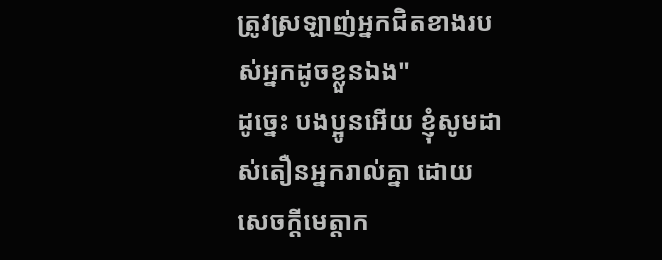ត្រូវស្រឡាញ់អ្នកជិតខាងរបស់អ្នកដូចខ្លួនឯង"
ដូច្នេះ បងប្អូនអើយ ខ្ញុំសូមដាស់តឿនអ្នករាល់គ្នា ដោយសេចក្តីមេត្តាក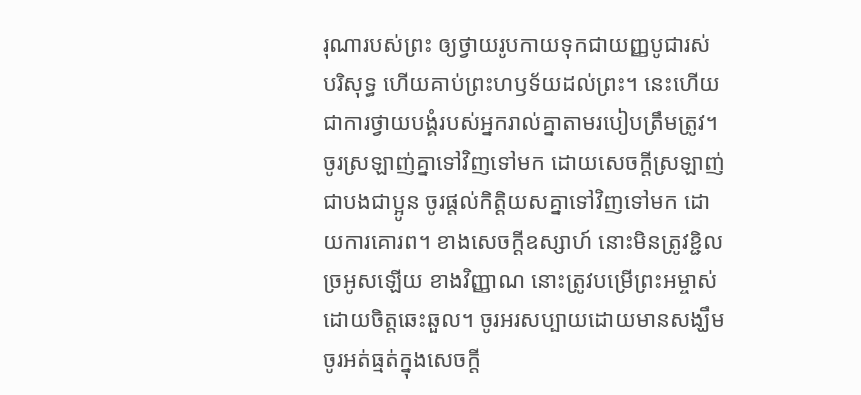រុណារបស់ព្រះ ឲ្យថ្វាយរូបកាយទុកជាយញ្ញបូជារស់ បរិសុទ្ធ ហើយគាប់ព្រះហឫទ័យដល់ព្រះ។ នេះហើយជាការថ្វាយបង្គំរបស់អ្នករាល់គ្នាតាមរបៀបត្រឹមត្រូវ។ ចូរស្រឡាញ់គ្នាទៅវិញទៅមក ដោយសេចក្ដីស្រឡាញ់ជាបងជាប្អូន ចូរផ្តល់កិត្តិយសគ្នាទៅវិញទៅមក ដោយការគោរព។ ខាងសេចក្ដីឧស្សាហ៍ នោះមិនត្រូវខ្ជិលច្រអូសឡើយ ខាងវិញ្ញាណ នោះត្រូវបម្រើព្រះអម្ចាស់ដោយចិត្តឆេះឆួល។ ចូរអរសប្បាយដោយមានសង្ឃឹម ចូរអត់ធ្មត់ក្នុងសេចក្តី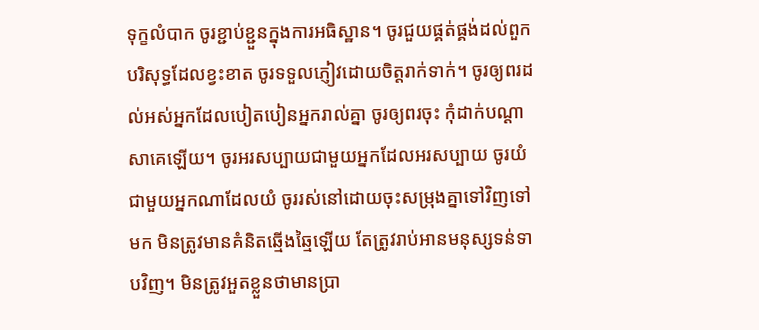ទុក្ខលំបាក ចូរខ្ជាប់ខ្ជួនក្នុងការអធិស្ឋាន។ ចូរជួយផ្គត់ផ្គង់ដល់ពួកបរិសុទ្ធដែលខ្វះខាត ចូរទទួលភ្ញៀវដោយចិត្តរាក់ទាក់។ ចូរឲ្យពរដល់អស់អ្នកដែលបៀតបៀនអ្នករាល់គ្នា ចូរឲ្យពរចុះ កុំដាក់បណ្ដាសាគេឡើយ។ ចូរអរសប្បាយជាមួយអ្នកដែលអរសប្បាយ ចូរយំជាមួយអ្នកណាដែលយំ ចូររស់នៅដោយចុះសម្រុងគ្នាទៅវិញទៅមក មិនត្រូវមានគំនិតឆ្មើងឆ្មៃឡើយ តែត្រូវរាប់អានមនុស្សទន់ទាបវិញ។ មិនត្រូវអួតខ្លួនថាមានប្រា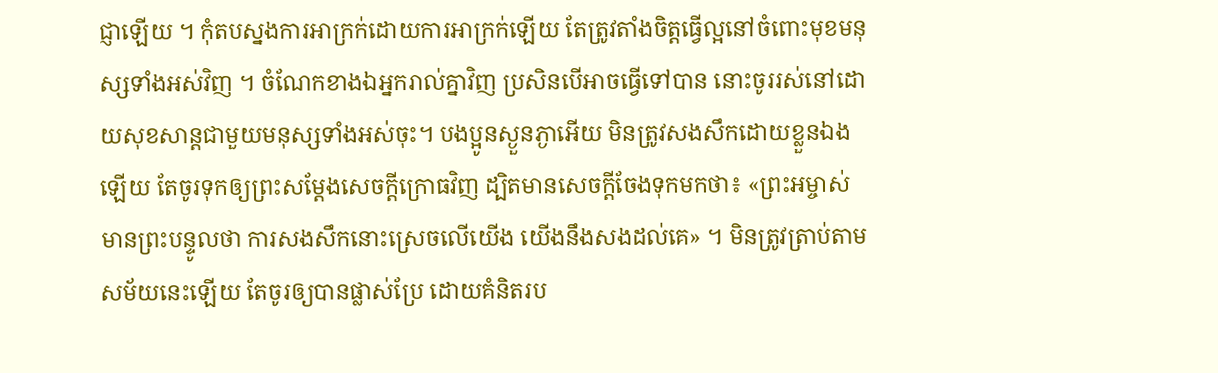ជ្ញាឡើយ ។ កុំតបស្នងការអាក្រក់ដោយការអាក្រក់ឡើយ តែត្រូវតាំងចិត្តធ្វើល្អនៅចំពោះមុខមនុស្សទាំងអស់វិញ ។ ចំណែកខាងឯអ្នករាល់គ្នាវិញ ប្រសិនបើអាចធ្វើទៅបាន នោះចូររស់នៅដោយសុខសាន្តជាមួយមនុស្សទាំងអស់ចុះ។ បងប្អូនស្ងួនភ្ងាអើយ មិនត្រូវសងសឹកដោយខ្លួនឯងឡើយ តែចូរទុកឲ្យព្រះសម្ដែងសេចក្ដីក្រោធវិញ ដ្បិតមានសេចក្តីចែងទុកមកថា៖ «ព្រះអម្ចាស់មានព្រះបន្ទូលថា ការសងសឹកនោះស្រេចលើយើង យើងនឹងសងដល់គេ» ។ មិនត្រូវត្រាប់តាមសម័យនេះឡើយ តែចូរឲ្យបានផ្លាស់ប្រែ ដោយគំនិតរប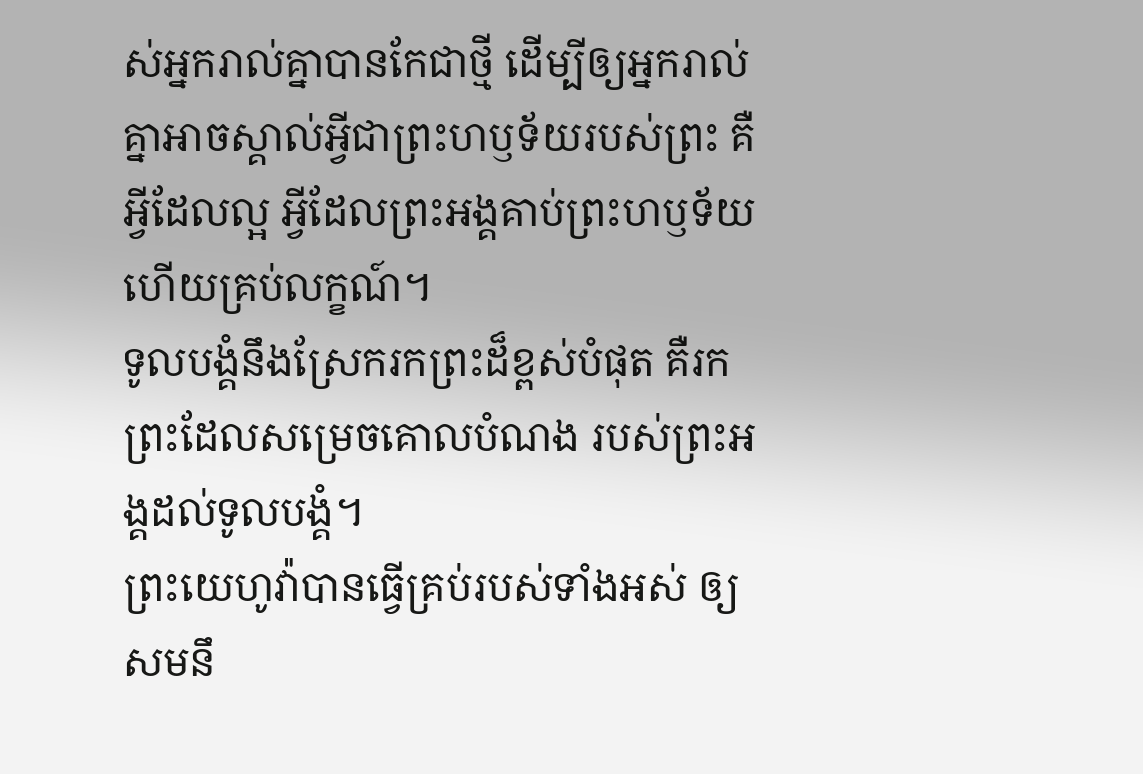ស់អ្នករាល់គ្នាបានកែជាថ្មី ដើម្បីឲ្យអ្នករាល់គ្នាអាចស្គាល់អ្វីជាព្រះហឫទ័យរបស់ព្រះ គឺអ្វីដែលល្អ អ្វីដែលព្រះអង្គគាប់ព្រះហឫទ័យ ហើយគ្រប់លក្ខណ៍។
ទូលបង្គំនឹងស្រែករកព្រះដ៏ខ្ពស់បំផុត គឺរកព្រះដែលសម្រេចគោលបំណង របស់ព្រះអង្គដល់ទូលបង្គំ។
ព្រះយេហូវ៉ាបានធ្វើគ្រប់របស់ទាំងអស់ ឲ្យសមនឹ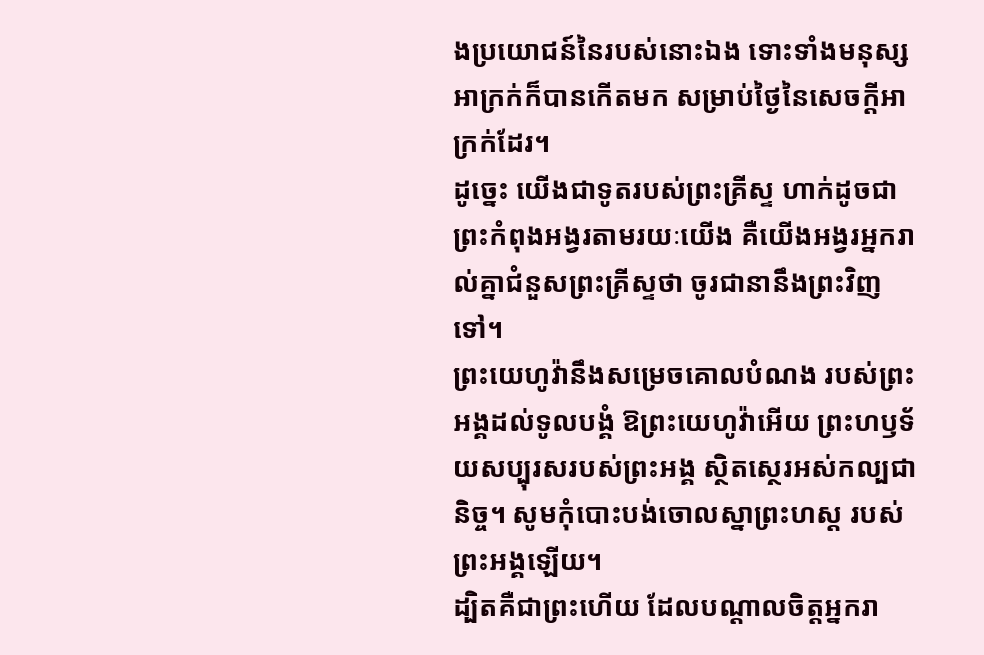ងប្រយោជន៍នៃរបស់នោះឯង ទោះទាំងមនុស្សអាក្រក់ក៏បានកើតមក សម្រាប់ថ្ងៃនៃសេចក្ដីអាក្រក់ដែរ។
ដូច្នេះ យើងជាទូតរបស់ព្រះគ្រីស្ទ ហាក់ដូចជាព្រះកំពុងអង្វរតាមរយៈយើង គឺយើងអង្វរអ្នករាល់គ្នាជំនួសព្រះគ្រីស្ទថា ចូរជានានឹងព្រះវិញទៅ។
ព្រះយេហូវ៉ានឹងសម្រេចគោលបំណង របស់ព្រះអង្គដល់ទូលបង្គំ ឱព្រះយេហូវ៉ាអើយ ព្រះហឫទ័យសប្បុរសរបស់ព្រះអង្គ ស្ថិតស្ថេរអស់កល្បជានិច្ច។ សូមកុំបោះបង់ចោលស្នាព្រះហស្ត របស់ព្រះអង្គឡើយ។
ដ្បិតគឺជាព្រះហើយ ដែលបណ្តាលចិត្តអ្នករា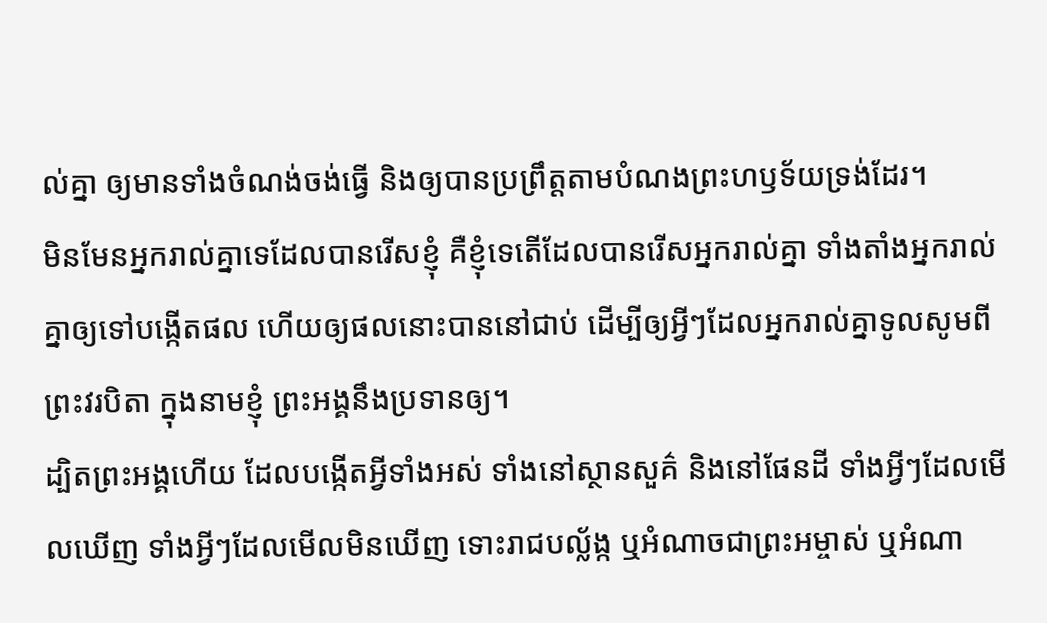ល់គ្នា ឲ្យមានទាំងចំណង់ចង់ធ្វើ និងឲ្យបានប្រព្រឹត្តតាមបំណងព្រះហឫទ័យទ្រង់ដែរ។
មិនមែនអ្នករាល់គ្នាទេដែលបានរើសខ្ញុំ គឺខ្ញុំទេតើដែលបានរើសអ្នករាល់គ្នា ទាំងតាំងអ្នករាល់គ្នាឲ្យទៅបង្កើតផល ហើយឲ្យផលនោះបាននៅជាប់ ដើម្បីឲ្យអ្វីៗដែលអ្នករាល់គ្នាទូលសូមពីព្រះវរបិតា ក្នុងនាមខ្ញុំ ព្រះអង្គនឹងប្រទានឲ្យ។
ដ្បិតព្រះអង្គហើយ ដែលបង្កើតអ្វីទាំងអស់ ទាំងនៅស្ថានសួគ៌ និងនៅផែនដី ទាំងអ្វីៗដែលមើលឃើញ ទាំងអ្វីៗដែលមើលមិនឃើញ ទោះរាជបល្ល័ង្ក ឬអំណាចជាព្រះអម្ចាស់ ឬអំណា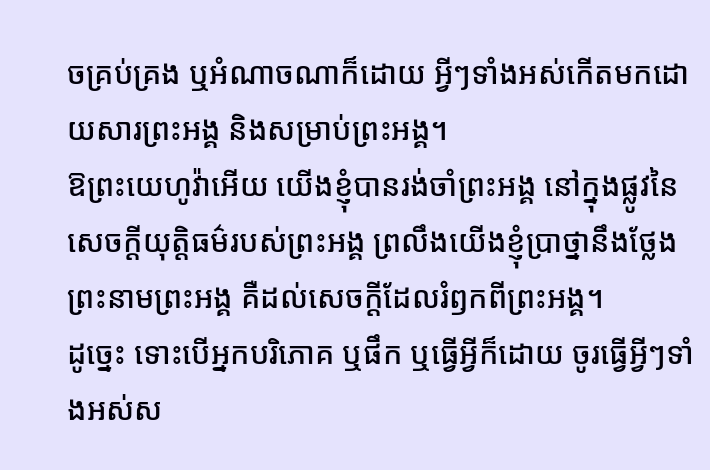ចគ្រប់គ្រង ឬអំណាចណាក៏ដោយ អ្វីៗទាំងអស់កើតមកដោយសារព្រះអង្គ និងសម្រាប់ព្រះអង្គ។
ឱព្រះយេហូវ៉ាអើយ យើងខ្ញុំបានរង់ចាំព្រះអង្គ នៅក្នុងផ្លូវនៃសេចក្ដីយុត្តិធម៌របស់ព្រះអង្គ ព្រលឹងយើងខ្ញុំប្រាថ្នានឹងថ្លែងព្រះនាមព្រះអង្គ គឺដល់សេចក្ដីដែលរំឭកពីព្រះអង្គ។
ដូច្នេះ ទោះបើអ្នកបរិភោគ ឬផឹក ឬធ្វើអ្វីក៏ដោយ ចូរធ្វើអ្វីៗទាំងអស់ស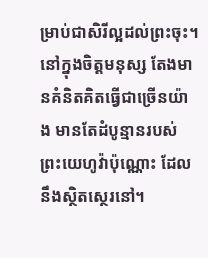ម្រាប់ជាសិរីល្អដល់ព្រះចុះ។
នៅក្នុងចិត្តមនុស្ស តែងមានគំនិតគិតធ្វើជាច្រើនយ៉ាង មានតែដំបូន្មានរបស់ព្រះយេហូវ៉ាប៉ុណ្ណោះ ដែលនឹងស្ថិតស្ថេរនៅ។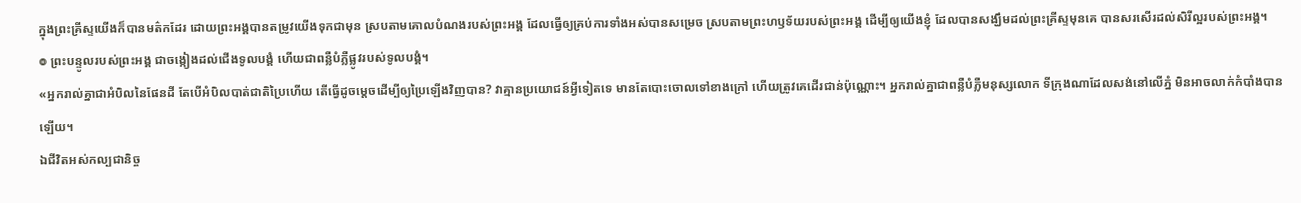ក្នុងព្រះគ្រីស្ទយើងក៏បានមត៌កដែរ ដោយព្រះអង្គបានតម្រូវយើងទុកជាមុន ស្របតាមគោលបំណងរបស់ព្រះអង្គ ដែលធ្វើឲ្យគ្រប់ការទាំងអស់បានសម្រេច ស្របតាមព្រះហឫទ័យរបស់ព្រះអង្គ ដើម្បីឲ្យយើងខ្ញុំ ដែលបានសង្ឃឹមដល់ព្រះគ្រីស្ទមុនគេ បានសរសើរដល់សិរីល្អរបស់ព្រះអង្គ។
៙ ព្រះបន្ទូលរបស់ព្រះអង្គ ជាចង្កៀងដល់ជើងទូលបង្គំ ហើយជាពន្លឺបំភ្លឺផ្លូវរបស់ទូលបង្គំ។
«អ្នករាល់គ្នាជាអំបិលនៃផែនដី តែបើអំបិលបាត់ជាតិប្រៃហើយ តើធ្វើដូចម្តេចដើម្បីឲ្យប្រៃឡើងវិញបាន? វាគ្មានប្រយោជន៍អ្វីទៀតទេ មានតែបោះចោលទៅខាងក្រៅ ហើយត្រូវគេដើរជាន់ប៉ុណ្ណោះ។ អ្នករាល់គ្នាជាពន្លឺបំភ្លឺមនុស្សលោក ទីក្រុងណាដែលសង់នៅលើភ្នំ មិនអាចលាក់កំបាំងបានឡើយ។
ឯជីវិតអស់កល្បជានិច្ច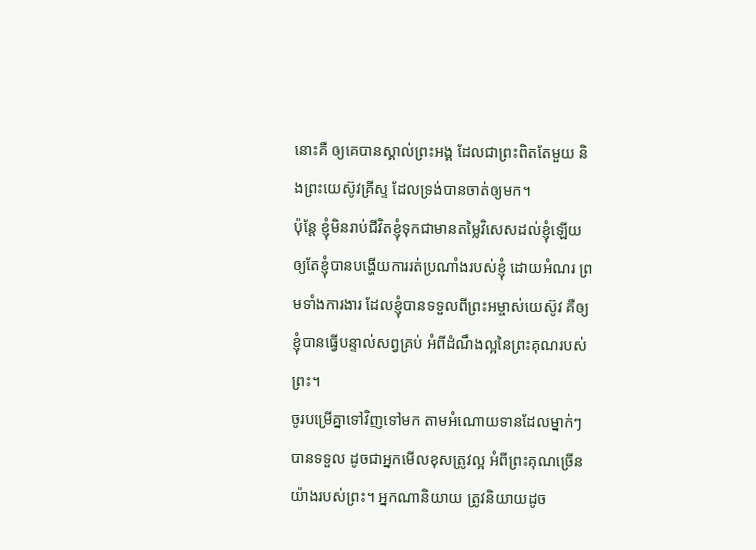នោះគឺ ឲ្យគេបានស្គាល់ព្រះអង្គ ដែលជាព្រះពិតតែមួយ និងព្រះយេស៊ូវគ្រីស្ទ ដែលទ្រង់បានចាត់ឲ្យមក។
ប៉ុន្តែ ខ្ញុំមិនរាប់ជីវិតខ្ញុំទុកជាមានតម្លៃវិសេសដល់ខ្ញុំឡើយ ឲ្យតែខ្ញុំបានបង្ហើយការរត់ប្រណាំងរបស់ខ្ញុំ ដោយអំណរ ព្រមទាំងការងារ ដែលខ្ញុំបានទទួលពីព្រះអម្ចាស់យេស៊ូវ គឺឲ្យខ្ញុំបានធ្វើបន្ទាល់សព្វគ្រប់ អំពីដំណឹងល្អនៃព្រះគុណរបស់ព្រះ។
ចូរបម្រើគ្នាទៅវិញទៅមក តាមអំណោយទានដែលម្នាក់ៗបានទទួល ដូចជាអ្នកមើលខុសត្រូវល្អ អំពីព្រះគុណច្រើនយ៉ាងរបស់ព្រះ។ អ្នកណានិយាយ ត្រូវនិយាយដូច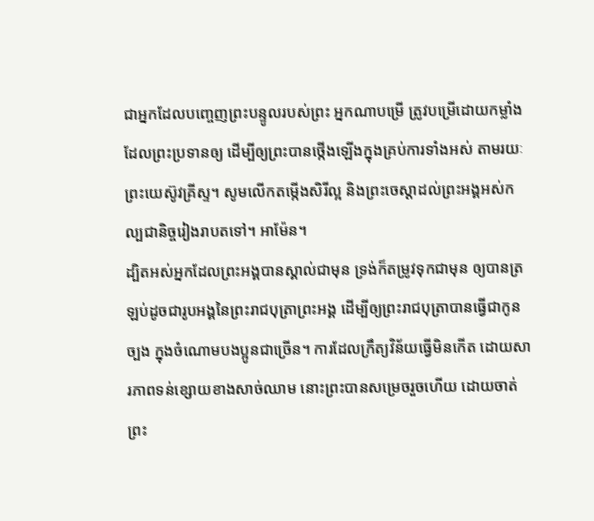ជាអ្នកដែលបញ្ចេញព្រះបន្ទូលរបស់ព្រះ អ្នកណាបម្រើ ត្រូវបម្រើដោយកម្លាំងដែលព្រះប្រទានឲ្យ ដើម្បីឲ្យព្រះបានថ្កើងឡើងក្នុងគ្រប់ការទាំងអស់ តាមរយៈព្រះយេស៊ូវគ្រីស្ទ។ សូមលើកតម្កើងសិរីល្អ និងព្រះចេស្តាដល់ព្រះអង្គអស់កល្បជានិច្ចរៀងរាបតទៅ។ អាម៉ែន។
ដ្បិតអស់អ្នកដែលព្រះអង្គបានស្គាល់ជាមុន ទ្រង់ក៏តម្រូវទុកជាមុន ឲ្យបានត្រឡប់ដូចជារូបអង្គនៃព្រះរាជបុត្រាព្រះអង្គ ដើម្បីឲ្យព្រះរាជបុត្រាបានធ្វើជាកូនច្បង ក្នុងចំណោមបងប្អូនជាច្រើន។ ការដែលក្រឹត្យវិន័យធ្វើមិនកើត ដោយសារភាពទន់ខ្សោយខាងសាច់ឈាម នោះព្រះបានសម្រេចរួចហើយ ដោយចាត់ព្រះ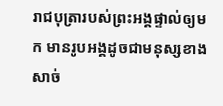រាជបុត្រារបស់ព្រះអង្គផ្ទាល់ឲ្យមក មានរូបអង្គដូចជាមនុស្សខាងសាច់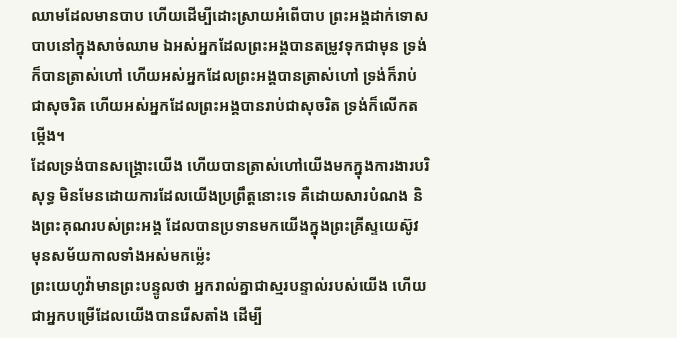ឈាមដែលមានបាប ហើយដើម្បីដោះស្រាយអំពើបាប ព្រះអង្គដាក់ទោសបាបនៅក្នុងសាច់ឈាម ឯអស់អ្នកដែលព្រះអង្គបានតម្រូវទុកជាមុន ទ្រង់ក៏បានត្រាស់ហៅ ហើយអស់អ្នកដែលព្រះអង្គបានត្រាស់ហៅ ទ្រង់ក៏រាប់ជាសុចរិត ហើយអស់អ្នកដែលព្រះអង្គបានរាប់ជាសុចរិត ទ្រង់ក៏លើកតម្កើង។
ដែលទ្រង់បានសង្គ្រោះយើង ហើយបានត្រាស់ហៅយើងមកក្នុងការងារបរិសុទ្ធ មិនមែនដោយការដែលយើងប្រព្រឹត្តនោះទេ គឺដោយសារបំណង និងព្រះគុណរបស់ព្រះអង្គ ដែលបានប្រទានមកយើងក្នុងព្រះគ្រីស្ទយេស៊ូវ មុនសម័យកាលទាំងអស់មកម៉្លេះ
ព្រះយេហូវ៉ាមានព្រះបន្ទូលថា អ្នករាល់គ្នាជាស្មរបន្ទាល់របស់យើង ហើយជាអ្នកបម្រើដែលយើងបានរើសតាំង ដើម្បី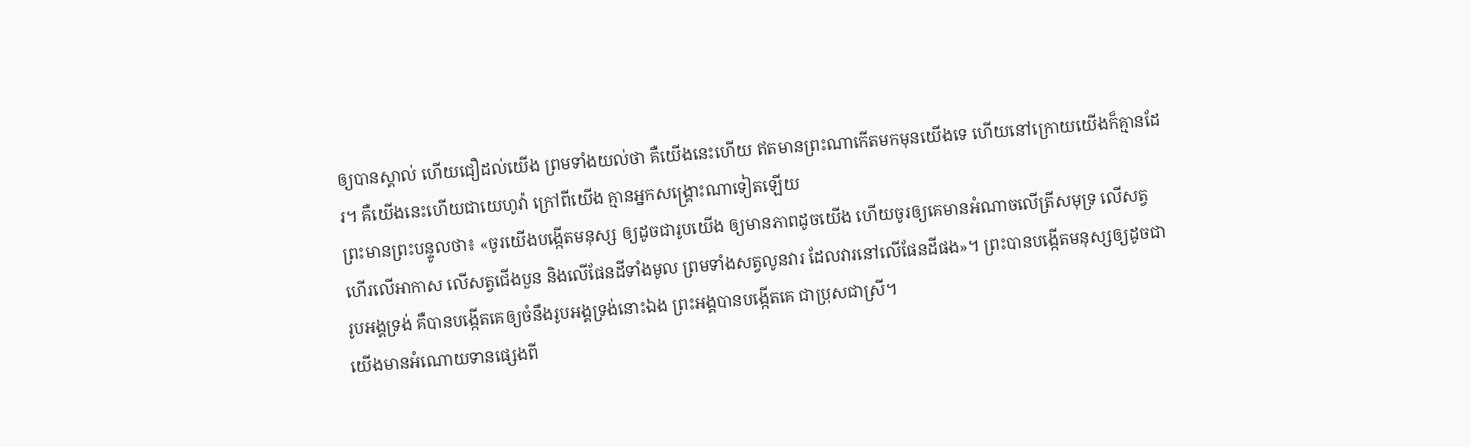ឲ្យបានស្គាល់ ហើយជឿដល់យើង ព្រមទាំងយល់ថា គឺយើងនេះហើយ ឥតមានព្រះណាកើតមកមុនយើងទេ ហើយនៅក្រោយយើងក៏គ្មានដែរ។ គឺយើងនេះហើយជាយេហូវ៉ា ក្រៅពីយើង គ្មានអ្នកសង្គ្រោះណាទៀតឡើយ
ព្រះមានព្រះបន្ទូលថា៖ «ចូរយើងបង្កើតមនុស្ស ឲ្យដូចជារូបយើង ឲ្យមានភាពដូចយើង ហើយចូរឲ្យគេមានអំណាចលើត្រីសមុទ្រ លើសត្វហើរលើអាកាស លើសត្វជើងបួន និងលើផែនដីទាំងមូល ព្រមទាំងសត្វលូនវារ ដែលវារនៅលើផែនដីផង»។ ព្រះបានបង្កើតមនុស្សឲ្យដូចជារូបអង្គទ្រង់ គឺបានបង្កើតគេឲ្យចំនឹងរូបអង្គទ្រង់នោះឯង ព្រះអង្គបានបង្កើតគេ ជាប្រុសជាស្រី។
យើងមានអំណោយទានផ្សេងពី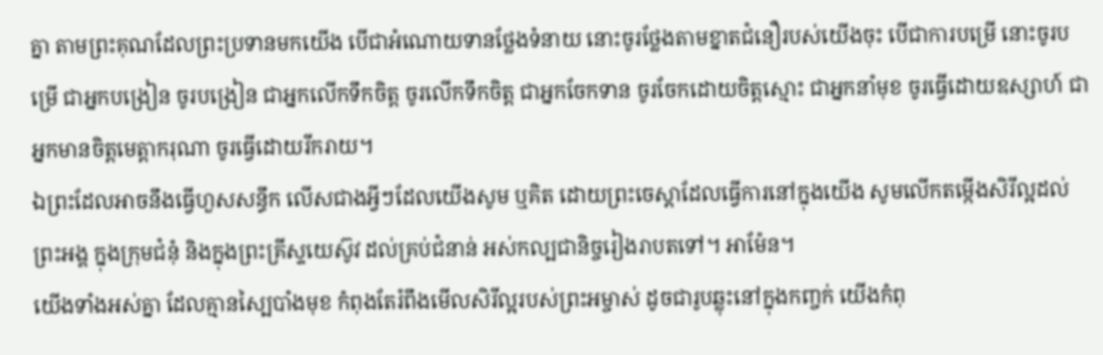គ្នា តាមព្រះគុណដែលព្រះប្រទានមកយើង បើជាអំណោយទានថ្លែងទំនាយ នោះចូរថ្លែងតាមខ្នាតជំនឿរបស់យើងចុះ បើជាការបម្រើ នោះចូរបម្រើ ជាអ្នកបង្រៀន ចូរបង្រៀន ជាអ្នកលើកទឹកចិត្ត ចូរលើកទឹកចិត្ត ជាអ្នកចែកទាន ចូរចែកដោយចិត្តស្មោះ ជាអ្នកនាំមុខ ចូរធ្វើដោយឧស្សាហ៍ ជាអ្នកមានចិត្តមេត្តាករុណា ចូរធ្វើដោយរីករាយ។
ឯព្រះដែលអាចនឹងធ្វើហួសសន្ធឹក លើសជាងអ្វីៗដែលយើងសូម ឬគិត ដោយព្រះចេស្តាដែលធ្វើការនៅក្នុងយើង សូមលើកតម្កើងសិរីល្អដល់ព្រះអង្គ ក្នុងក្រុមជំនុំ និងក្នុងព្រះគ្រីស្ទយេស៊ូវ ដល់គ្រប់ជំនាន់ អស់កល្បជានិច្ចរៀងរាបតទៅ។ អាម៉ែន។
យើងទាំងអស់គ្នា ដែលគ្មានស្បៃបាំងមុខ កំពុងតែរំពឹងមើលសិរីល្អរបស់ព្រះអម្ចាស់ ដូចជារូបឆ្លុះនៅក្នុងកញ្ចក់ យើងកំពុ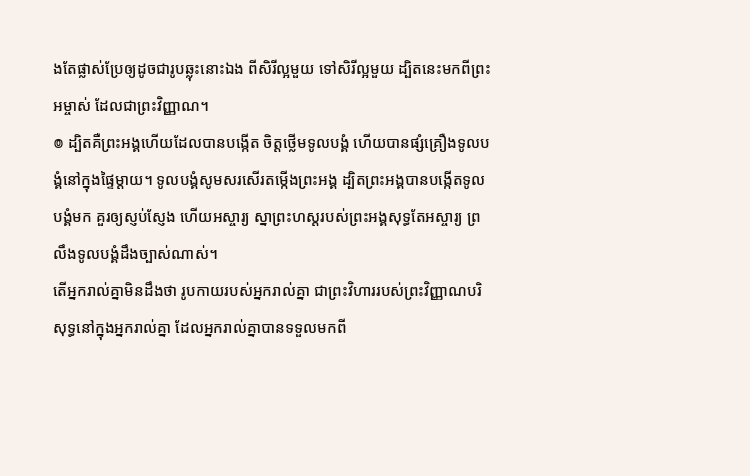ងតែផ្លាស់ប្រែឲ្យដូចជារូបឆ្លុះនោះឯង ពីសិរីល្អមួយ ទៅសិរីល្អមួយ ដ្បិតនេះមកពីព្រះអម្ចាស់ ដែលជាព្រះវិញ្ញាណ។
៙ ដ្បិតគឺព្រះអង្គហើយដែលបានបង្កើត ចិត្តថ្លើមទូលបង្គំ ហើយបានផ្សំគ្រឿងទូលបង្គំនៅក្នុងផ្ទៃម្តាយ។ ទូលបង្គំសូមសរសើរតម្កើងព្រះអង្គ ដ្បិតព្រះអង្គបានបង្កើតទូលបង្គំមក គួរឲ្យស្ញប់ស្ញែង ហើយអស្ចារ្យ ស្នាព្រះហស្តរបស់ព្រះអង្គសុទ្ធតែអស្ចារ្យ ព្រលឹងទូលបង្គំដឹងច្បាស់ណាស់។
តើអ្នករាល់គ្នាមិនដឹងថា រូបកាយរបស់អ្នករាល់គ្នា ជាព្រះវិហាររបស់ព្រះវិញ្ញាណបរិសុទ្ធនៅក្នុងអ្នករាល់គ្នា ដែលអ្នករាល់គ្នាបានទទួលមកពី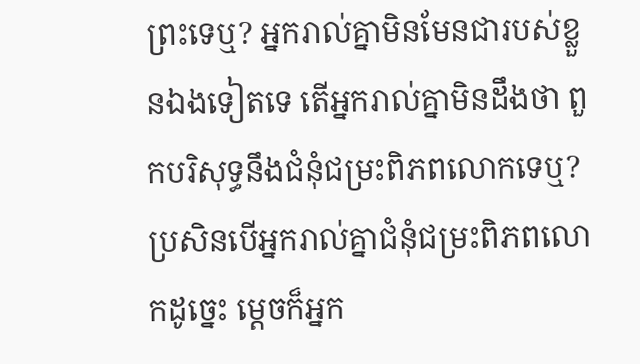ព្រះទេឬ? អ្នករាល់គ្នាមិនមែនជារបស់ខ្លួនឯងទៀតទេ តើអ្នករាល់គ្នាមិនដឹងថា ពួកបរិសុទ្ធនឹងជំនុំជម្រះពិភពលោកទេឬ? ប្រសិនបើអ្នករាល់គ្នាជំនុំជម្រះពិភពលោកដូច្នេះ ម្ដេចក៏អ្នក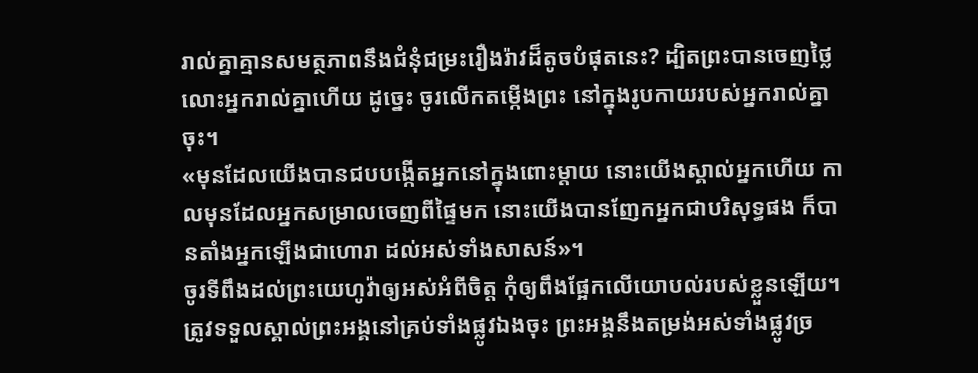រាល់គ្នាគ្មានសមត្ថភាពនឹងជំនុំជម្រះរឿងរ៉ាវដ៏តូចបំផុតនេះ? ដ្បិតព្រះបានចេញថ្លៃលោះអ្នករាល់គ្នាហើយ ដូច្នេះ ចូរលើកតម្កើងព្រះ នៅក្នុងរូបកាយរបស់អ្នករាល់គ្នាចុះ។
«មុនដែលយើងបានជបបង្កើតអ្នកនៅក្នុងពោះម្តាយ នោះយើងស្គាល់អ្នកហើយ កាលមុនដែលអ្នកសម្រាលចេញពីផ្ទៃមក នោះយើងបានញែកអ្នកជាបរិសុទ្ធផង ក៏បានតាំងអ្នកឡើងជាហោរា ដល់អស់ទាំងសាសន៍»។
ចូរទីពឹងដល់ព្រះយេហូវ៉ាឲ្យអស់អំពីចិត្ត កុំឲ្យពឹងផ្អែកលើយោបល់របស់ខ្លួនឡើយ។ ត្រូវទទួលស្គាល់ព្រះអង្គនៅគ្រប់ទាំងផ្លូវឯងចុះ ព្រះអង្គនឹងតម្រង់អស់ទាំងផ្លូវច្រ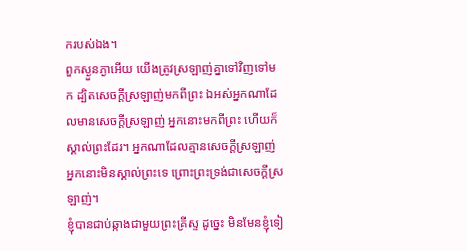ករបស់ឯង។
ពួកស្ងួនភ្ងាអើយ យើងត្រូវស្រឡាញ់គ្នាទៅវិញទៅមក ដ្បិតសេចក្ដីស្រឡាញ់មកពីព្រះ ឯអស់អ្នកណាដែលមានសេចក្ដីស្រឡាញ់ អ្នកនោះមកពីព្រះ ហើយក៏ស្គាល់ព្រះដែរ។ អ្នកណាដែលគ្មានសេចក្ដីស្រឡាញ់ អ្នកនោះមិនស្គាល់ព្រះទេ ព្រោះព្រះទ្រង់ជាសេចក្ដីស្រឡាញ់។
ខ្ញុំបានជាប់ឆ្កាងជាមួយព្រះគ្រីស្ទ ដូច្នេះ មិនមែនខ្ញុំទៀ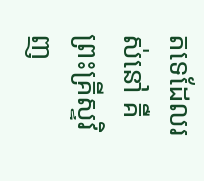តទេដែលរស់នៅ គឺព្រះគ្រីស្ទវិញ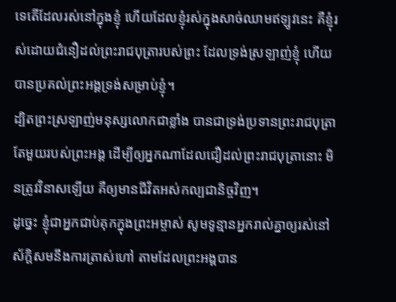ទេតើដែលរស់នៅក្នុងខ្ញុំ ហើយដែលខ្ញុំរស់ក្នុងសាច់ឈាមឥឡូវនេះ គឺខ្ញុំរស់ដោយជំនឿដល់ព្រះរាជបុត្រារបស់ព្រះ ដែលទ្រង់ស្រឡាញ់ខ្ញុំ ហើយបានប្រគល់ព្រះអង្គទ្រង់សម្រាប់ខ្ញុំ។
ដ្បិតព្រះស្រឡាញ់មនុស្សលោកជាខ្លាំង បានជាទ្រង់ប្រទានព្រះរាជបុត្រាតែមួយរបស់ព្រះអង្គ ដើម្បីឲ្យអ្នកណាដែលជឿដល់ព្រះរាជបុត្រានោះ មិនត្រូវវិនាសឡើយ គឺឲ្យមានជីវិតអស់កល្បជានិច្ចវិញ។
ដូច្នេះ ខ្ញុំជាអ្នកជាប់គុកក្នុងព្រះអម្ចាស់ សូមទូន្មានអ្នករាល់គ្នាឲ្យរស់នៅស័ក្ដិសមនឹងការត្រាស់ហៅ តាមដែលព្រះអង្គបាន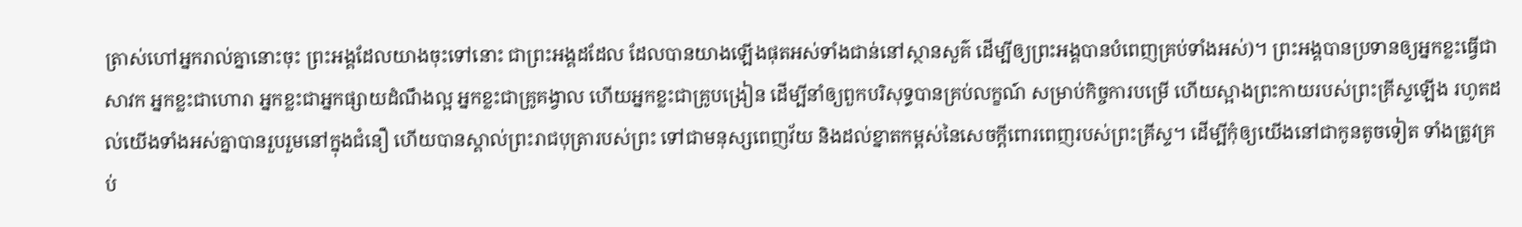ត្រាស់ហៅអ្នករាល់គ្នានោះចុះ ព្រះអង្គដែលយាងចុះទៅនោះ ជាព្រះអង្គដដែល ដែលបានយាងឡើងផុតអស់ទាំងជាន់នៅស្ថានសួគ៌ ដើម្បីឲ្យព្រះអង្គបានបំពេញគ្រប់ទាំងអស់)។ ព្រះអង្គបានប្រទានឲ្យអ្នកខ្លះធ្វើជាសាវក អ្នកខ្លះជាហោរា អ្នកខ្លះជាអ្នកផ្សាយដំណឹងល្អ អ្នកខ្លះជាគ្រូគង្វាល ហើយអ្នកខ្លះជាគ្រូបង្រៀន ដើម្បីនាំឲ្យពួកបរិសុទ្ធបានគ្រប់លក្ខណ៍ សម្រាប់កិច្ចការបម្រើ ហើយស្អាងព្រះកាយរបស់ព្រះគ្រីស្ទឡើង រហូតដល់យើងទាំងអស់គ្នាបានរួបរួមនៅក្នុងជំនឿ ហើយបានស្គាល់ព្រះរាជបុត្រារបស់ព្រះ ទៅជាមនុស្សពេញវ័យ និងដល់ខ្នាតកម្ពស់នៃសេចក្តីពោរពេញរបស់ព្រះគ្រីស្ទ។ ដើម្បីកុំឲ្យយើងនៅជាកូនតូចទៀត ទាំងត្រូវគ្រប់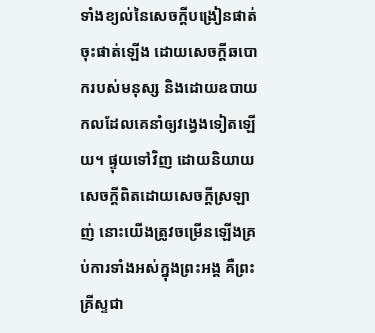ទាំងខ្យល់នៃសេចក្តីបង្រៀនផាត់ចុះផាត់ឡើង ដោយសេចក្តីឆបោករបស់មនុស្ស និងដោយឧបាយកលដែលគេនាំឲ្យវង្វេងទៀតឡើយ។ ផ្ទុយទៅវិញ ដោយនិយាយសេចក្តីពិតដោយសេចក្តីស្រឡាញ់ នោះយើងត្រូវចម្រើនឡើងគ្រប់ការទាំងអស់ក្នុងព្រះអង្គ គឺព្រះគ្រីស្ទជា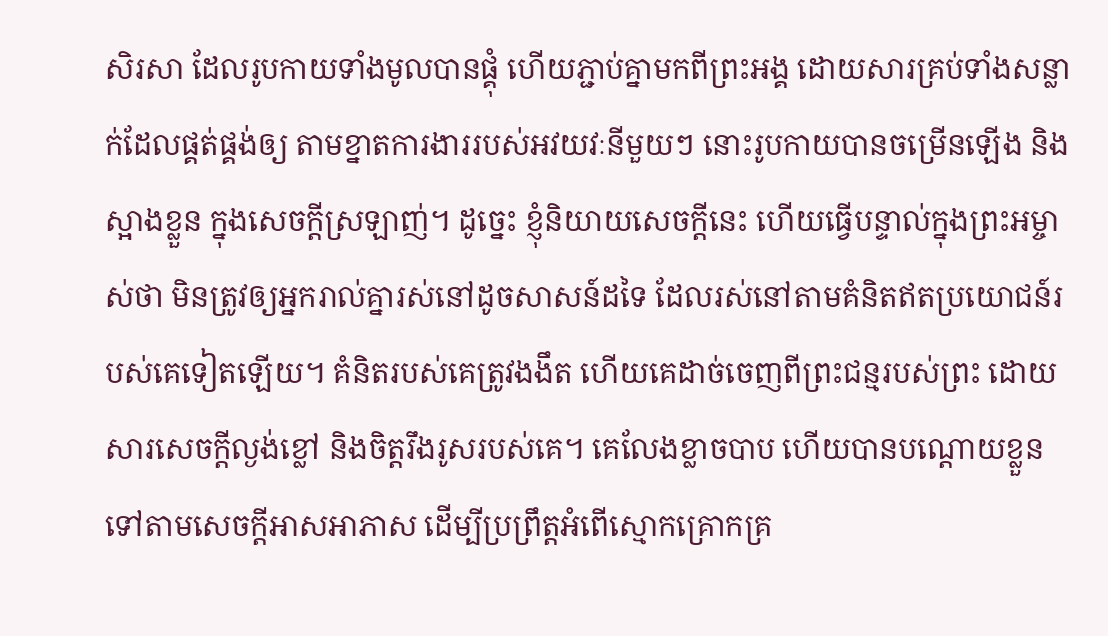សិរសា ដែលរូបកាយទាំងមូលបានផ្គុំ ហើយភ្ជាប់គ្នាមកពីព្រះអង្គ ដោយសារគ្រប់ទាំងសន្លាក់ដែលផ្គត់ផ្គង់ឲ្យ តាមខ្នាតការងាររបស់អវយវៈនីមួយៗ នោះរូបកាយបានចម្រើនឡើង និងស្អាងខ្លួន ក្នុងសេចក្តីស្រឡាញ់។ ដូច្នេះ ខ្ញុំនិយាយសេចក្តីនេះ ហើយធ្វើបន្ទាល់ក្នុងព្រះអម្ចាស់ថា មិនត្រូវឲ្យអ្នករាល់គ្នារស់នៅដូចសាសន៍ដទៃ ដែលរស់នៅតាមគំនិតឥតប្រយោជន៍របស់គេទៀតឡើយ។ គំនិតរបស់គេត្រូវងងឹត ហើយគេដាច់ចេញពីព្រះជន្មរបស់ព្រះ ដោយសារសេចក្តីល្ងង់ខ្លៅ និងចិត្តរឹងរូសរបស់គេ។ គេលែងខ្លាចបាប ហើយបានបណ្ដោយខ្លួនទៅតាមសេចក្តីអាសអាភាស ដើម្បីប្រព្រឹត្តអំពើស្មោកគ្រោកគ្រ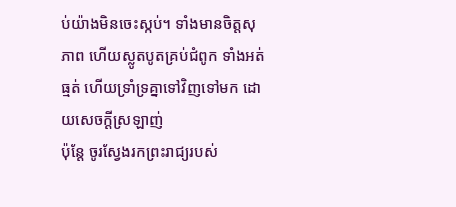ប់យ៉ាងមិនចេះស្កប់។ ទាំងមានចិត្តសុភាព ហើយស្លូតបូតគ្រប់ជំពូក ទាំងអត់ធ្មត់ ហើយទ្រាំទ្រគ្នាទៅវិញទៅមក ដោយសេចក្ដីស្រឡាញ់
ប៉ុន្តែ ចូរស្វែងរកព្រះរាជ្យរបស់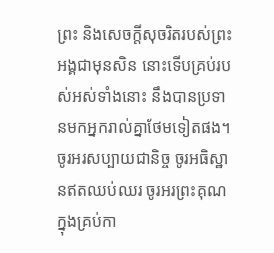ព្រះ និងសេចក្តីសុចរិតរបស់ព្រះអង្គជាមុនសិន នោះទើបគ្រប់របស់អស់ទាំងនោះ នឹងបានប្រទានមកអ្នករាល់គ្នាថែមទៀតផង។
ចូរអរសប្បាយជានិច្ច ចូរអធិស្ឋានឥតឈប់ឈរ ចូរអរព្រះគុណក្នុងគ្រប់កា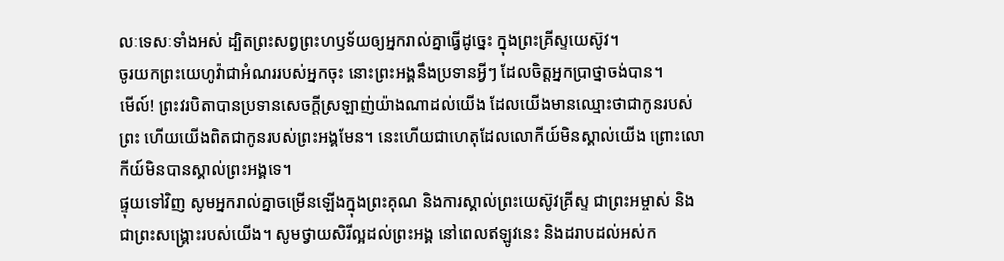លៈទេសៈទាំងអស់ ដ្បិតព្រះសព្វព្រះហឫទ័យឲ្យអ្នករាល់គ្នាធ្វើដូច្នេះ ក្នុងព្រះគ្រីស្ទយេស៊ូវ។
ចូរយកព្រះយេហូវ៉ាជាអំណររបស់អ្នកចុះ នោះព្រះអង្គនឹងប្រទានអ្វីៗ ដែលចិត្តអ្នកប្រាថ្នាចង់បាន។
មើល៍! ព្រះវរបិតាបានប្រទានសេចក្ដីស្រឡាញ់យ៉ាងណាដល់យើង ដែលយើងមានឈ្មោះថាជាកូនរបស់ព្រះ ហើយយើងពិតជាកូនរបស់ព្រះអង្គមែន។ នេះហើយជាហេតុដែលលោកីយ៍មិនស្គាល់យើង ព្រោះលោកីយ៍មិនបានស្គាល់ព្រះអង្គទេ។
ផ្ទុយទៅវិញ សូមអ្នករាល់គ្នាចម្រើនឡើងក្នុងព្រះគុណ និងការស្គាល់ព្រះយេស៊ូវគ្រីស្ទ ជាព្រះអម្ចាស់ និងជាព្រះសង្គ្រោះរបស់យើង។ សូមថ្វាយសិរីល្អដល់ព្រះអង្គ នៅពេលឥឡូវនេះ និងដរាបដល់អស់ក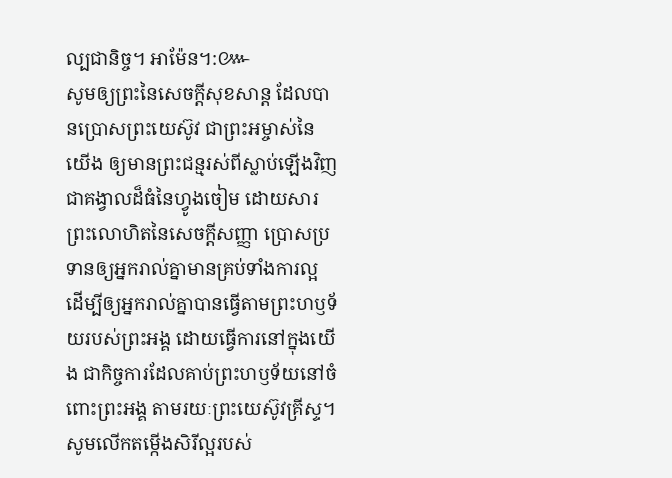ល្បជានិច្ច។ អាម៉ែន។:៚
សូមឲ្យព្រះនៃសេចក្តីសុខសាន្ត ដែលបានប្រោសព្រះយេស៊ូវ ជាព្រះអម្ចាស់នៃយើង ឲ្យមានព្រះជន្មរស់ពីស្លាប់ឡើងវិញ ជាគង្វាលដ៏ធំនៃហ្វូងចៀម ដោយសារព្រះលោហិតនៃសេចក្ដីសញ្ញា ប្រោសប្រទានឲ្យអ្នករាល់គ្នាមានគ្រប់ទាំងការល្អ ដើម្បីឲ្យអ្នករាល់គ្នាបានធ្វើតាមព្រះហឫទ័យរបស់ព្រះអង្គ ដោយធ្វើការនៅក្នុងយើង ជាកិច្ចការដែលគាប់ព្រះហឫទ័យនៅចំពោះព្រះអង្គ តាមរយៈព្រះយេស៊ូវគ្រីស្ទ។ សូមលើកតម្កើងសិរីល្អរបស់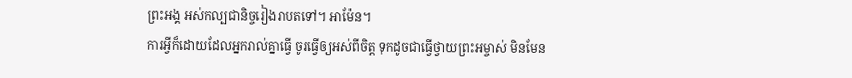ព្រះអង្គ អស់កល្បជានិច្ចរៀងរាបតទៅ។ អាម៉ែន។
ការអ្វីក៏ដោយដែលអ្នករាល់គ្នាធ្វើ ចូរធ្វើឲ្យអស់ពីចិត្ត ទុកដូចជាធ្វើថ្វាយព្រះអម្ចាស់ មិនមែន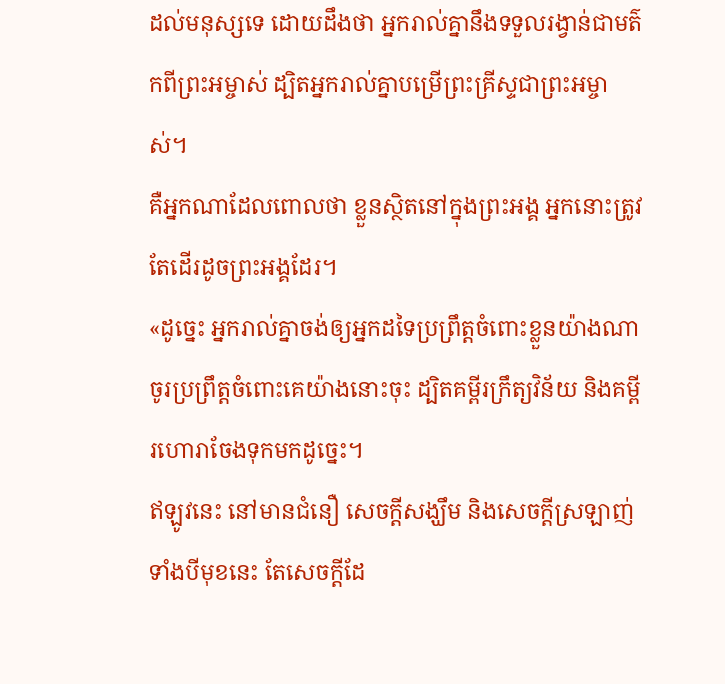ដល់មនុស្សទេ ដោយដឹងថា អ្នករាល់គ្នានឹងទទួលរង្វាន់ជាមត៌កពីព្រះអម្ចាស់ ដ្បិតអ្នករាល់គ្នាបម្រើព្រះគ្រីស្ទជាព្រះអម្ចាស់។
គឺអ្នកណាដែលពោលថា ខ្លួនស្ថិតនៅក្នុងព្រះអង្គ អ្នកនោះត្រូវតែដើរដូចព្រះអង្គដែរ។
«ដូច្នេះ អ្នករាល់គ្នាចង់ឲ្យអ្នកដទៃប្រព្រឹត្តចំពោះខ្លួនយ៉ាងណា ចូរប្រព្រឹត្តចំពោះគេយ៉ាងនោះចុះ ដ្បិតគម្ពីរក្រឹត្យវិន័យ និងគម្ពីរហោរាចែងទុកមកដូច្នេះ។
ឥឡូវនេះ នៅមានជំនឿ សេចក្ដីសង្ឃឹម និងសេចក្តីស្រឡាញ់ ទាំងបីមុខនេះ តែសេចក្តីដែ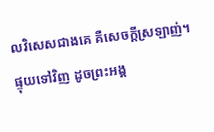លវិសេសជាងគេ គឺសេចក្តីស្រឡាញ់។
ផ្ទុយទៅវិញ ដូចព្រះអង្គ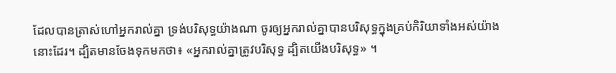ដែលបានត្រាស់ហៅអ្នករាល់គ្នា ទ្រង់បរិសុទ្ធយ៉ាងណា ចូរឲ្យអ្នករាល់គ្នាបានបរិសុទ្ធក្នុងគ្រប់កិរិយាទាំងអស់យ៉ាងនោះដែរ។ ដ្បិតមានចែងទុកមកថា៖ «អ្នករាល់គ្នាត្រូវបរិសុទ្ធ ដ្បិតយើងបរិសុទ្ធ» ។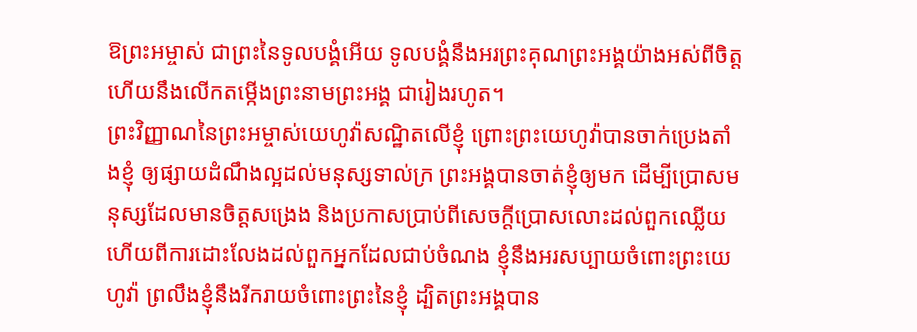ឱព្រះអម្ចាស់ ជាព្រះនៃទូលបង្គំអើយ ទូលបង្គំនឹងអរព្រះគុណព្រះអង្គយ៉ាងអស់ពីចិត្ត ហើយនឹងលើកតម្កើងព្រះនាមព្រះអង្គ ជារៀងរហូត។
ព្រះវិញ្ញាណនៃព្រះអម្ចាស់យេហូវ៉ាសណ្ឋិតលើខ្ញុំ ព្រោះព្រះយេហូវ៉ាបានចាក់ប្រេងតាំងខ្ញុំ ឲ្យផ្សាយដំណឹងល្អដល់មនុស្សទាល់ក្រ ព្រះអង្គបានចាត់ខ្ញុំឲ្យមក ដើម្បីប្រោសមនុស្សដែលមានចិត្តសង្រេង និងប្រកាសប្រាប់ពីសេចក្ដីប្រោសលោះដល់ពួកឈ្លើយ ហើយពីការដោះលែងដល់ពួកអ្នកដែលជាប់ចំណង ខ្ញុំនឹងអរសប្បាយចំពោះព្រះយេហូវ៉ា ព្រលឹងខ្ញុំនឹងរីករាយចំពោះព្រះនៃខ្ញុំ ដ្បិតព្រះអង្គបាន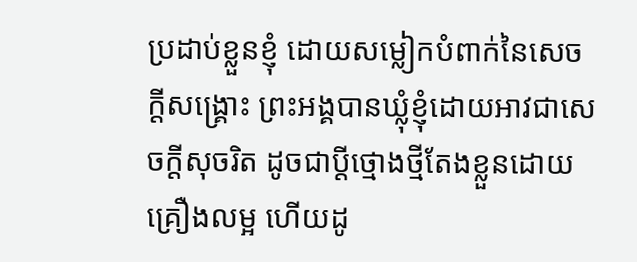ប្រដាប់ខ្លួនខ្ញុំ ដោយសម្លៀកបំពាក់នៃសេចក្ដីសង្គ្រោះ ព្រះអង្គបានឃ្លុំខ្ញុំដោយអាវជាសេចក្ដីសុចរិត ដូចជាប្តីថ្មោងថ្មីតែងខ្លួនដោយគ្រឿងលម្អ ហើយដូ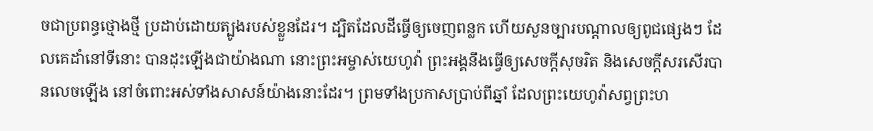ចជាប្រពន្ធថ្មោងថ្មី ប្រដាប់ដោយត្បូងរបស់ខ្លួនដែរ។ ដ្បិតដែលដីធ្វើឲ្យចេញពន្លក ហើយសួនច្បារបណ្ដាលឲ្យពូជផ្សេងៗ ដែលគេដាំនៅទីនោះ បានដុះឡើងជាយ៉ាងណា នោះព្រះអម្ចាស់យេហូវ៉ា ព្រះអង្គនឹងធ្វើឲ្យសេចក្ដីសុចរិត និងសេចក្ដីសរសើរបានលេចឡើង នៅចំពោះអស់ទាំងសាសន៍យ៉ាងនោះដែរ។ ព្រមទាំងប្រកាសប្រាប់ពីឆ្នាំ ដែលព្រះយេហូវ៉ាសព្វព្រះហ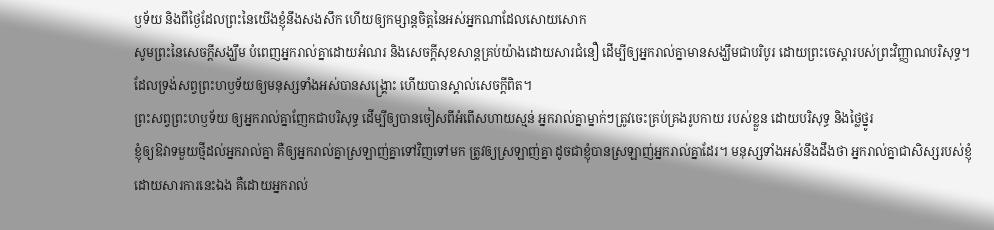ឫទ័យ និងពីថ្ងៃដែលព្រះនៃយើងខ្ញុំនឹងសងសឹក ហើយឲ្យកម្សាន្តចិត្តនៃអស់អ្នកណាដែលសោយសោក
សូមព្រះនៃសេចក្តីសង្ឃឹម បំពេញអ្នករាល់គ្នាដោយអំណរ និងសេចក្តីសុខសាន្តគ្រប់យ៉ាងដោយសារជំនឿ ដើម្បីឲ្យអ្នករាល់គ្នាមានសង្ឃឹមជាបរិបូរ ដោយព្រះចេស្តារបស់ព្រះវិញ្ញាណបរិសុទ្ធ។
ដែលទ្រង់សព្វព្រះហឫទ័យឲ្យមនុស្សទាំងអស់បានសង្គ្រោះ ហើយបានស្គាល់សេចក្ដីពិត។
ព្រះសព្វព្រះហឫទ័យ ឲ្យអ្នករាល់គ្នាញែកជាបរិសុទ្ធ ដើម្បីឲ្យបានចៀសពីអំពើសហាយស្មន់ អ្នករាល់គ្នាម្នាក់ៗត្រូវចេះគ្រប់គ្រងរូបកាយ របស់ខ្លួន ដោយបរិសុទ្ធ និងថ្លៃថ្នូរ
ខ្ញុំឲ្យឱវាទមួយថ្មីដល់អ្នករាល់គ្នា គឺឲ្យអ្នករាល់គ្នាស្រឡាញ់គ្នាទៅវិញទៅមក ត្រូវឲ្យស្រឡាញ់គ្នា ដូចជាខ្ញុំបានស្រឡាញ់អ្នករាល់គ្នាដែរ។ មនុស្សទាំងអស់នឹងដឹងថា អ្នករាល់គ្នាជាសិស្សរបស់ខ្ញុំ ដោយសារការនេះឯង គឺដោយអ្នករាល់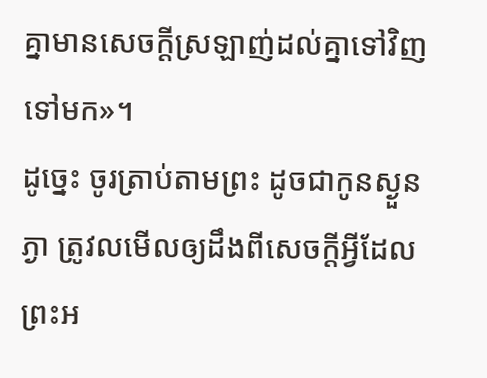គ្នាមានសេចក្តីស្រឡាញ់ដល់គ្នាទៅវិញទៅមក»។
ដូច្នេះ ចូរត្រាប់តាមព្រះ ដូចជាកូនស្ងួនភ្ងា ត្រូវលមើលឲ្យដឹងពីសេចក្តីអ្វីដែលព្រះអ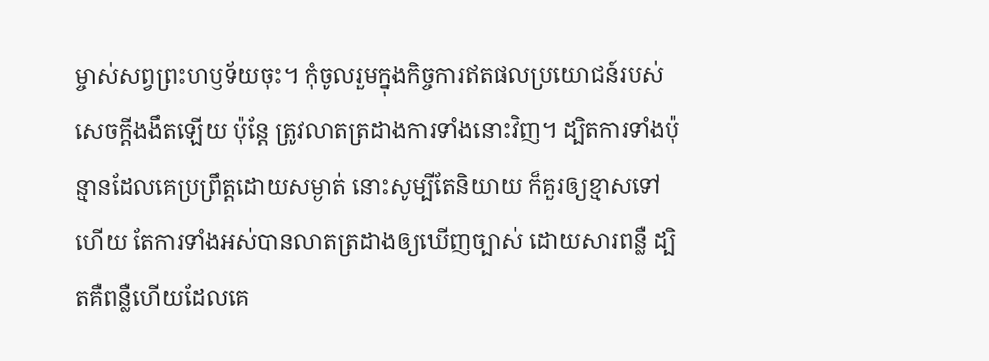ម្ចាស់សព្វព្រះហឫទ័យចុះ។ កុំចូលរួមក្នុងកិច្ចការឥតផលប្រយោជន៍របស់សេចក្តីងងឹតឡើយ ប៉ុន្តែ ត្រូវលាតត្រដាងការទាំងនោះវិញ។ ដ្បិតការទាំងប៉ុន្មានដែលគេប្រព្រឹត្តដោយសម្ងាត់ នោះសូម្បីតែនិយាយ ក៏គួរឲ្យខ្មាសទៅហើយ តែការទាំងអស់បានលាតត្រដាងឲ្យឃើញច្បាស់ ដោយសារពន្លឺ ដ្បិតគឺពន្លឺហើយដែលគេ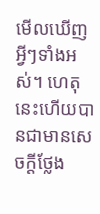មើលឃើញអ្វីៗទាំងអស់។ ហេតុនេះហើយបានជាមានសេចក្ដីថ្លែង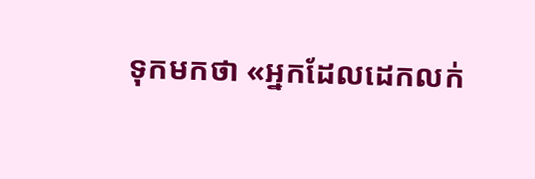ទុកមកថា «អ្នកដែលដេកលក់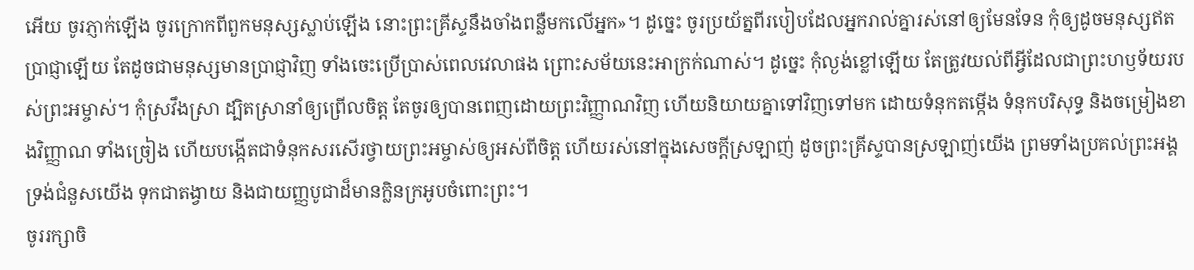អើយ ចូរភ្ញាក់ឡើង ចូរក្រោកពីពួកមនុស្សស្លាប់ឡើង នោះព្រះគ្រីស្ទនឹងចាំងពន្លឺមកលើអ្នក»។ ដូច្នេះ ចូរប្រយ័ត្នពីរបៀបដែលអ្នករាល់គ្នារស់នៅឲ្យមែនទែន កុំឲ្យដូចមនុស្សឥតប្រាជ្ញាឡើយ តែដូចជាមនុស្សមានប្រាជ្ញាវិញ ទាំងចេះប្រើប្រាស់ពេលវេលាផង ព្រោះសម័យនេះអាក្រក់ណាស់។ ដូច្នេះ កុំល្ងង់ខ្លៅឡើយ តែត្រូវយល់ពីអ្វីដែលជាព្រះហឫទ័យរបស់ព្រះអម្ចាស់។ កុំស្រវឹងស្រា ដ្បិតស្រានាំឲ្យព្រើលចិត្ត តែចូរឲ្យបានពេញដោយព្រះវិញ្ញាណវិញ ហើយនិយាយគ្នាទៅវិញទៅមក ដោយទំនុកតម្កើង ទំនុកបរិសុទ្ធ និងចម្រៀងខាងវិញ្ញាណ ទាំងច្រៀង ហើយបង្កើតជាទំនុកសរសើរថ្វាយព្រះអម្ចាស់ឲ្យអស់ពីចិត្ត ហើយរស់នៅក្នុងសេចក្តីស្រឡាញ់ ដូចព្រះគ្រីស្ទបានស្រឡាញ់យើង ព្រមទាំងប្រគល់ព្រះអង្គទ្រង់ជំនួសយើង ទុកជាតង្វាយ និងជាយញ្ញបូជាដ៏មានក្លិនក្រអូបចំពោះព្រះ។
ចូររក្សាចិ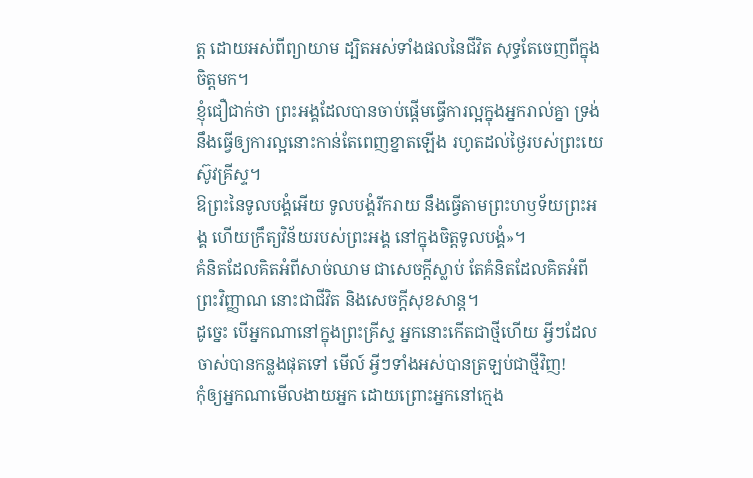ត្ត ដោយអស់ពីព្យាយាម ដ្បិតអស់ទាំងផលនៃជីវិត សុទ្ធតែចេញពីក្នុងចិត្តមក។
ខ្ញុំជឿជាក់ថា ព្រះអង្គដែលបានចាប់ផ្តើមធ្វើការល្អក្នុងអ្នករាល់គ្នា ទ្រង់នឹងធ្វើឲ្យការល្អនោះកាន់តែពេញខ្នាតឡើង រហូតដល់ថ្ងៃរបស់ព្រះយេស៊ូវគ្រីស្ទ។
ឱព្រះនៃទូលបង្គំអើយ ទូលបង្គំរីករាយ នឹងធ្វើតាមព្រះហឫទ័យព្រះអង្គ ហើយក្រឹត្យវិន័យរបស់ព្រះអង្គ នៅក្នុងចិត្តទូលបង្គំ»។
គំនិតដែលគិតអំពីសាច់ឈាម ជាសេចក្តីស្លាប់ តែគំនិតដែលគិតអំពីព្រះវិញ្ញាណ នោះជាជីវិត និងសេចក្តីសុខសាន្ត។
ដូច្នេះ បើអ្នកណានៅក្នុងព្រះគ្រីស្ទ អ្នកនោះកើតជាថ្មីហើយ អ្វីៗដែលចាស់បានកន្លងផុតទៅ មើល៍ អ្វីៗទាំងអស់បានត្រឡប់ជាថ្មីវិញ!
កុំឲ្យអ្នកណាមើលងាយអ្នក ដោយព្រោះអ្នកនៅក្មេង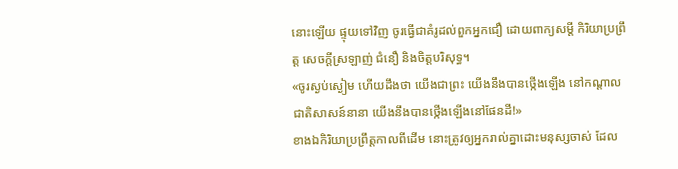នោះឡើយ ផ្ទុយទៅវិញ ចូរធ្វើជាគំរូដល់ពួកអ្នកជឿ ដោយពាក្យសម្ដី កិរិយាប្រព្រឹត្ត សេចក្ដីស្រឡាញ់ ជំនឿ និងចិត្តបរិសុទ្ធ។
«ចូរស្ងប់ស្ងៀម ហើយដឹងថា យើងជាព្រះ យើងនឹងបានថ្កើងឡើង នៅកណ្ដាលជាតិសាសន៍នានា យើងនឹងបានថ្កើងឡើងនៅផែនដី!»
ខាងឯកិរិយាប្រព្រឹត្តកាលពីដើម នោះត្រូវឲ្យអ្នករាល់គ្នាដោះមនុស្សចាស់ ដែល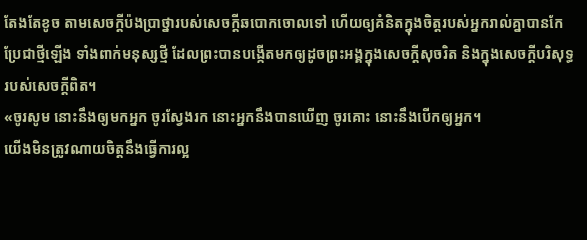តែងតែខូច តាមសេចក្តីប៉ងប្រាថ្នារបស់សេចក្តីឆបោកចោលទៅ ហើយឲ្យគំនិតក្នុងចិត្តរបស់អ្នករាល់គ្នាបានកែប្រែជាថ្មីឡើង ទាំងពាក់មនុស្សថ្មី ដែលព្រះបានបង្កើតមកឲ្យដូចព្រះអង្គក្នុងសេចក្តីសុចរិត និងក្នុងសេចក្តីបរិសុទ្ធរបស់សេចក្តីពិត។
«ចូរសូម នោះនឹងឲ្យមកអ្នក ចូរស្វែងរក នោះអ្នកនឹងបានឃើញ ចូរគោះ នោះនឹងបើកឲ្យអ្នក។
យើងមិនត្រូវណាយចិត្តនឹងធ្វើការល្អ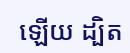ឡើយ ដ្បិត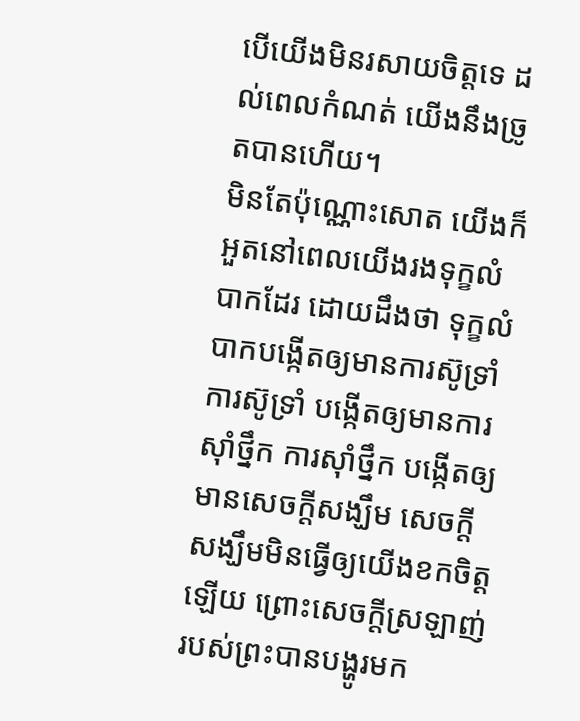បើយើងមិនរសាយចិត្តទេ ដល់ពេលកំណត់ យើងនឹងច្រូតបានហើយ។
មិនតែប៉ុណ្ណោះសោត យើងក៏អួតនៅពេលយើងរងទុក្ខលំបាកដែរ ដោយដឹងថា ទុក្ខលំបាកបង្កើតឲ្យមានការស៊ូទ្រាំ ការស៊ូទ្រាំ បង្កើតឲ្យមានការស៊ាំថ្នឹក ការស៊ាំថ្នឹក បង្កើតឲ្យមានសេចក្តីសង្ឃឹម សេចក្តីសង្ឃឹមមិនធ្វើឲ្យយើងខកចិត្តឡើយ ព្រោះសេចក្តីស្រឡាញ់របស់ព្រះបានបង្ហូរមក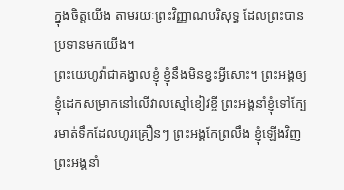ក្នុងចិត្តយើង តាមរយៈព្រះវិញ្ញាណបរិសុទ្ធ ដែលព្រះបានប្រទានមកយើង។
ព្រះយេហូវ៉ាជាគង្វាលខ្ញុំ ខ្ញុំនឹងមិនខ្វះអ្វីសោះ។ ព្រះអង្គឲ្យខ្ញុំដេកសម្រាកនៅលើវាលស្មៅខៀវខ្ចី ព្រះអង្គនាំខ្ញុំទៅក្បែរមាត់ទឹកដែលហូរគ្រឿនៗ ព្រះអង្គកែព្រលឹង ខ្ញុំឡើងវិញ ព្រះអង្គនាំ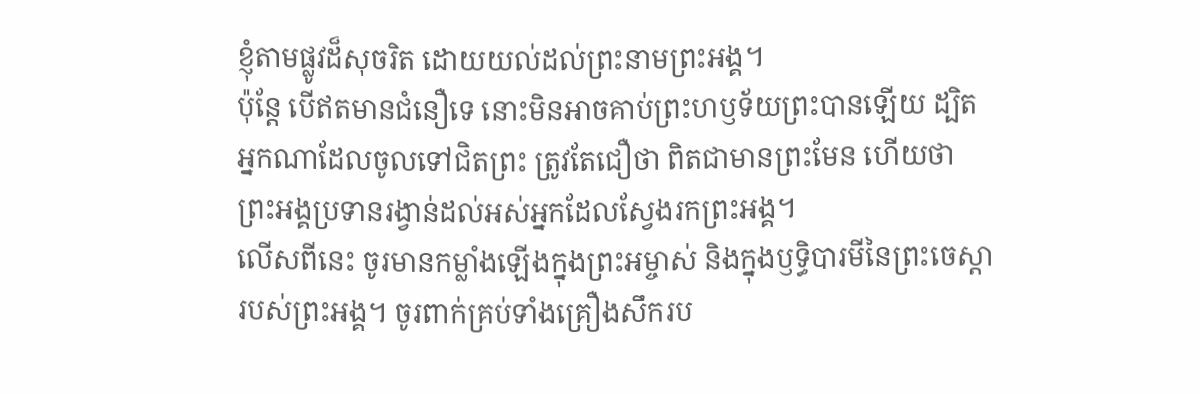ខ្ញុំតាមផ្លូវដ៏សុចរិត ដោយយល់ដល់ព្រះនាមព្រះអង្គ។
ប៉ុន្ដែ បើឥតមានជំនឿទេ នោះមិនអាចគាប់ព្រះហឫទ័យព្រះបានឡើយ ដ្បិតអ្នកណាដែលចូលទៅជិតព្រះ ត្រូវតែជឿថា ពិតជាមានព្រះមែន ហើយថា ព្រះអង្គប្រទានរង្វាន់ដល់អស់អ្នកដែលស្វែងរកព្រះអង្គ។
លើសពីនេះ ចូរមានកម្លាំងឡើងក្នុងព្រះអម្ចាស់ និងក្នុងឫទ្ធិបារមីនៃព្រះចេស្តារបស់ព្រះអង្គ។ ចូរពាក់គ្រប់ទាំងគ្រឿងសឹករប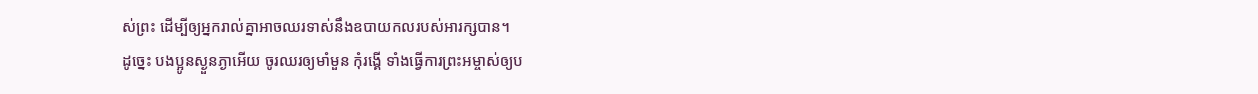ស់ព្រះ ដើម្បីឲ្យអ្នករាល់គ្នាអាចឈរទាស់នឹងឧបាយកលរបស់អារក្សបាន។
ដូច្នេះ បងប្អូនស្ងួនភ្ងាអើយ ចូរឈរឲ្យមាំមួន កុំរង្គើ ទាំងធ្វើការព្រះអម្ចាស់ឲ្យប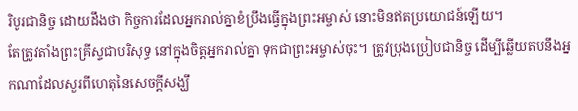រិបូរជានិច្ច ដោយដឹងថា កិច្ចការដែលអ្នករាល់គ្នាខំប្រឹងធ្វើក្នុងព្រះអម្ចាស់ នោះមិនឥតប្រយោជន៍ឡើយ។
តែត្រូវតាំងព្រះគ្រីស្ទជាបរិសុទ្ធ នៅក្នុងចិត្តអ្នករាល់គ្នា ទុកជាព្រះអម្ចាស់ចុះ។ ត្រូវប្រុងប្រៀបជានិច្ច ដើម្បីឆ្លើយតបនឹងអ្នកណាដែលសួរពីហេតុនៃសេចក្តីសង្ឃឹ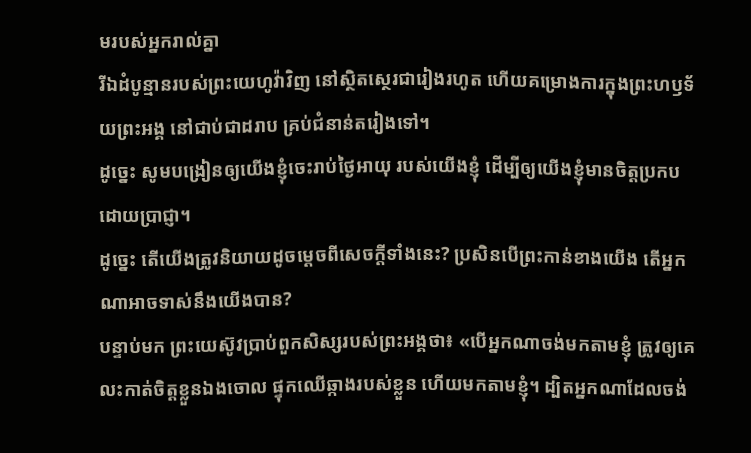មរបស់អ្នករាល់គ្នា
រីឯដំបូន្មានរបស់ព្រះយេហូវ៉ាវិញ នៅស្ថិតស្ថេរជារៀងរហូត ហើយគម្រោងការក្នុងព្រះហឫទ័យព្រះអង្គ នៅជាប់ជាដរាប គ្រប់ជំនាន់តរៀងទៅ។
ដូច្នេះ សូមបង្រៀនឲ្យយើងខ្ញុំចេះរាប់ថ្ងៃអាយុ របស់យើងខ្ញុំ ដើម្បីឲ្យយើងខ្ញុំមានចិត្តប្រកបដោយប្រាជ្ញា។
ដូច្នេះ តើយើងត្រូវនិយាយដូចម្តេចពីសេចក្តីទាំងនេះ? ប្រសិនបើព្រះកាន់ខាងយើង តើអ្នកណាអាចទាស់នឹងយើងបាន?
បន្ទាប់មក ព្រះយេស៊ូវប្រាប់ពួកសិស្សរបស់ព្រះអង្គថា៖ «បើអ្នកណាចង់មកតាមខ្ញុំ ត្រូវឲ្យគេលះកាត់ចិត្តខ្លួនឯងចោល ផ្ទុកឈើឆ្កាងរបស់ខ្លួន ហើយមកតាមខ្ញុំ។ ដ្បិតអ្នកណាដែលចង់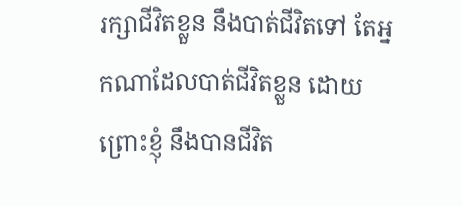រក្សាជីវិតខ្លួន នឹងបាត់ជីវិតទៅ តែអ្នកណាដែលបាត់ជីវិតខ្លួន ដោយព្រោះខ្ញុំ នឹងបានជីវិត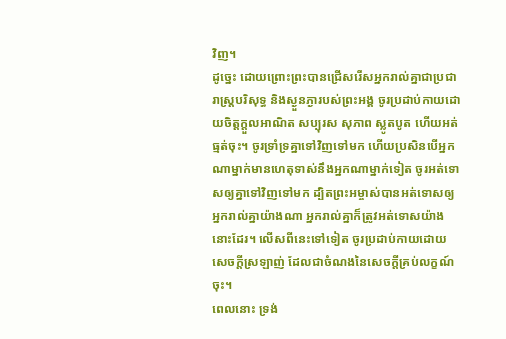វិញ។
ដូច្នេះ ដោយព្រោះព្រះបានជ្រើសរើសអ្នករាល់គ្នាជាប្រជារាស្រ្តបរិសុទ្ធ និងស្ងួនភ្ងារបស់ព្រះអង្គ ចូរប្រដាប់កាយដោយចិត្តក្តួលអាណិត សប្បុរស សុភាព ស្លូតបូត ហើយអត់ធ្មត់ចុះ។ ចូរទ្រាំទ្រគ្នាទៅវិញទៅមក ហើយប្រសិនបើអ្នកណាម្នាក់មានហេតុទាស់នឹងអ្នកណាម្នាក់ទៀត ចូរអត់ទោសឲ្យគ្នាទៅវិញទៅមក ដ្បិតព្រះអម្ចាស់បានអត់ទោសឲ្យអ្នករាល់គ្នាយ៉ាងណា អ្នករាល់គ្នាក៏ត្រូវអត់ទោសយ៉ាងនោះដែរ។ លើសពីនេះទៅទៀត ចូរប្រដាប់កាយដោយសេចក្តីស្រឡាញ់ ដែលជាចំណងនៃសេចក្តីគ្រប់លក្ខណ៍ចុះ។
ពេលនោះ ទ្រង់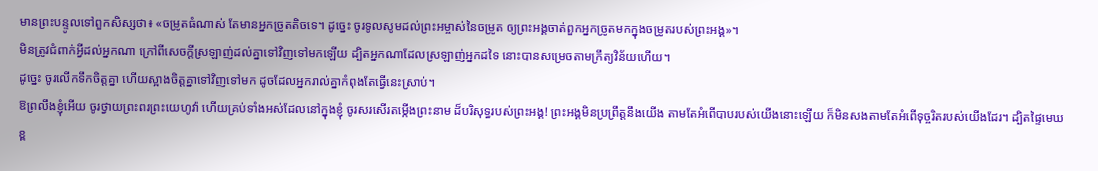មានព្រះបន្ទូលទៅពួកសិស្សថា៖ «ចម្រូតធំណាស់ តែមានអ្នកច្រូតតិចទេ។ ដូច្នេះ ចូរទូលសូមដល់ព្រះអម្ចាស់នៃចម្រូត ឲ្យព្រះអង្គចាត់ពួកអ្នកច្រូតមកក្នុងចម្រូតរបស់ព្រះអង្គ»។
មិនត្រូវជំពាក់អ្វីដល់អ្នកណា ក្រៅពីសេចក្តីស្រឡាញ់ដល់គ្នាទៅវិញទៅមកឡើយ ដ្បិតអ្នកណាដែលស្រឡាញ់អ្នកដទៃ នោះបានសម្រេចតាមក្រឹត្យវិន័យហើយ។
ដូច្នេះ ចូរលើកទឹកចិត្តគ្នា ហើយស្អាងចិត្តគ្នាទៅវិញទៅមក ដូចដែលអ្នករាល់គ្នាកំពុងតែធ្វើនេះស្រាប់។
ឱព្រលឹងខ្ញុំអើយ ចូរថ្វាយព្រះពរព្រះយេហូវ៉ា ហើយគ្រប់ទាំងអស់ដែលនៅក្នុងខ្ញុំ ចូរសរសើរតម្កើងព្រះនាម ដ៏បរិសុទ្ធរបស់ព្រះអង្គ! ព្រះអង្គមិនប្រព្រឹត្តនឹងយើង តាមតែអំពើបាបរបស់យើងនោះឡើយ ក៏មិនសងតាមតែអំពើទុច្ចរិតរបស់យើងដែរ។ ដ្បិតផ្ទៃមេឃខ្ព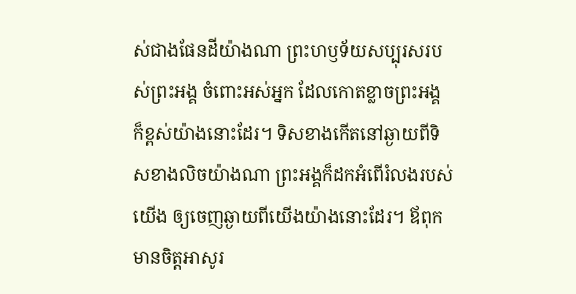ស់ជាងផែនដីយ៉ាងណា ព្រះហឫទ័យសប្បុរសរបស់ព្រះអង្គ ចំពោះអស់អ្នក ដែលកោតខ្លាចព្រះអង្គ ក៏ខ្ពស់យ៉ាងនោះដែរ។ ទិសខាងកើតនៅឆ្ងាយពីទិសខាងលិចយ៉ាងណា ព្រះអង្គក៏ដកអំពើរំលងរបស់យើង ឲ្យចេញឆ្ងាយពីយើងយ៉ាងនោះដែរ។ ឪពុកមានចិត្តអាសូរ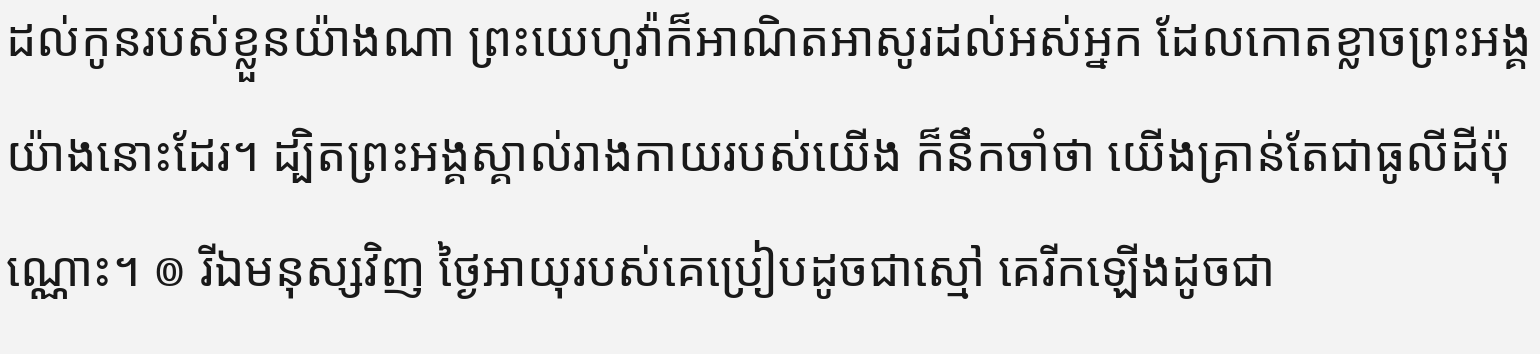ដល់កូនរបស់ខ្លួនយ៉ាងណា ព្រះយេហូវ៉ាក៏អាណិតអាសូរដល់អស់អ្នក ដែលកោតខ្លាចព្រះអង្គយ៉ាងនោះដែរ។ ដ្បិតព្រះអង្គស្គាល់រាងកាយរបស់យើង ក៏នឹកចាំថា យើងគ្រាន់តែជាធូលីដីប៉ុណ្ណោះ។ ៙ រីឯមនុស្សវិញ ថ្ងៃអាយុរបស់គេប្រៀបដូចជាស្មៅ គេរីកឡើងដូចជា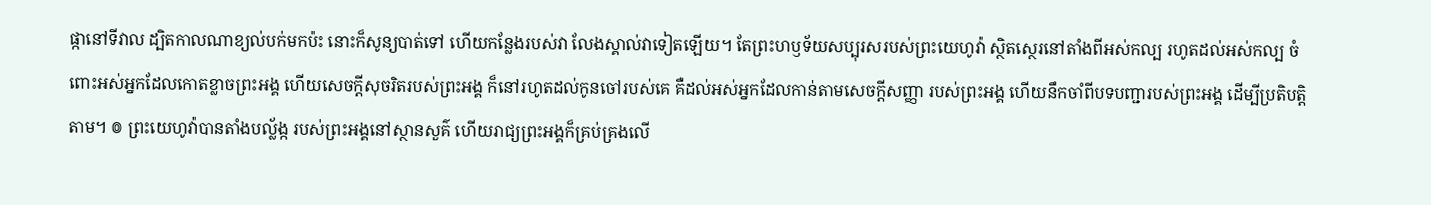ផ្កានៅទីវាល ដ្បិតកាលណាខ្យល់បក់មកប៉ះ នោះក៏សូន្យបាត់ទៅ ហើយកន្លែងរបស់វា លែងស្គាល់វាទៀតឡើយ។ តែព្រះហឫទ័យសប្បុរសរបស់ព្រះយេហូវ៉ា ស្ថិតស្ថេរនៅតាំងពីអស់កល្ប រហូតដល់អស់កល្ប ចំពោះអស់អ្នកដែលកោតខ្លាចព្រះអង្គ ហើយសេចក្ដីសុចរិតរបស់ព្រះអង្គ ក៏នៅរហូតដល់កូនចៅរបស់គេ គឺដល់អស់អ្នកដែលកាន់តាមសេចក្ដីសញ្ញា របស់ព្រះអង្គ ហើយនឹកចាំពីបទបញ្ជារបស់ព្រះអង្គ ដើម្បីប្រតិបត្តិតាម។ ៙ ព្រះយេហូវ៉ាបានតាំងបល្ល័ង្ក របស់ព្រះអង្គនៅស្ថានសួគ៌ ហើយរាជ្យព្រះអង្គក៏គ្រប់គ្រងលើ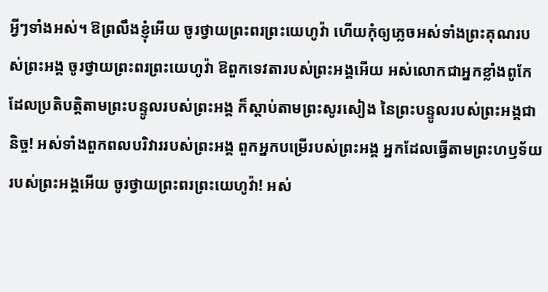អ្វីៗទាំងអស់។ ឱព្រលឹងខ្ញុំអើយ ចូរថ្វាយព្រះពរព្រះយេហូវ៉ា ហើយកុំឲ្យភ្លេចអស់ទាំងព្រះគុណរបស់ព្រះអង្គ ចូរថ្វាយព្រះពរព្រះយេហូវ៉ា ឱពួកទេវតារបស់ព្រះអង្គអើយ អស់លោកជាអ្នកខ្លាំងពូកែ ដែលប្រតិបត្តិតាមព្រះបន្ទូលរបស់ព្រះអង្គ ក៏ស្តាប់តាមព្រះសូរសៀង នៃព្រះបន្ទូលរបស់ព្រះអង្គជានិច្ច! អស់ទាំងពួកពលបរិវាររបស់ព្រះអង្គ ពួកអ្នកបម្រើរបស់ព្រះអង្គ អ្នកដែលធ្វើតាមព្រះហឫទ័យរបស់ព្រះអង្គអើយ ចូរថ្វាយព្រះពរព្រះយេហូវ៉ា! អស់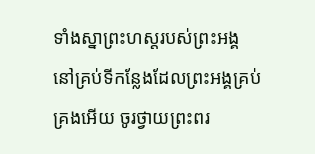ទាំងស្នាព្រះហស្តរបស់ព្រះអង្គ នៅគ្រប់ទីកន្លែងដែលព្រះអង្គគ្រប់គ្រងអើយ ចូរថ្វាយព្រះពរ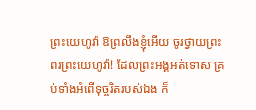ព្រះយេហូវ៉ា ឱព្រលឹងខ្ញុំអើយ ចូរថ្វាយព្រះពរព្រះយេហូវ៉ា! ដែលព្រះអង្គអត់ទោស គ្រប់ទាំងអំពើទុច្ចរិតរបស់ឯង ក៏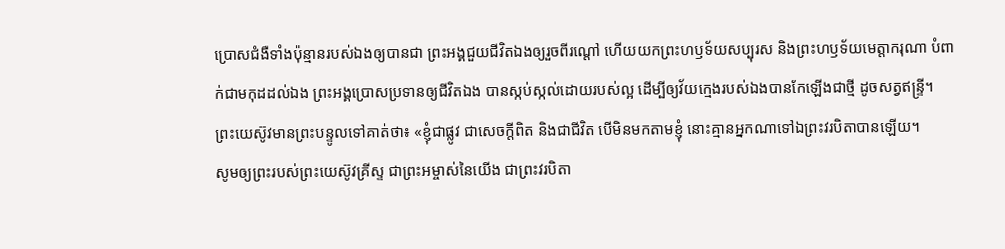ប្រោសជំងឺទាំងប៉ុន្មានរបស់ឯងឲ្យបានជា ព្រះអង្គជួយជីវិតឯងឲ្យរួចពីរណ្តៅ ហើយយកព្រះហឫទ័យសប្បុរស និងព្រះហឫទ័យមេត្តាករុណា បំពាក់ជាមកុដដល់ឯង ព្រះអង្គប្រោសប្រទានឲ្យជីវិតឯង បានស្កប់ស្កល់ដោយរបស់ល្អ ដើម្បីឲ្យវ័យក្មេងរបស់ឯងបានកែឡើងជាថ្មី ដូចសត្វឥន្ទ្រី។
ព្រះយេស៊ូវមានព្រះបន្ទូលទៅគាត់ថា៖ «ខ្ញុំជាផ្លូវ ជាសេចក្តីពិត និងជាជីវិត បើមិនមកតាមខ្ញុំ នោះគ្មានអ្នកណាទៅឯព្រះវរបិតាបានឡើយ។
សូមឲ្យព្រះរបស់ព្រះយេស៊ូវគ្រីស្ទ ជាព្រះអម្ចាស់នៃយើង ជាព្រះវរបិតា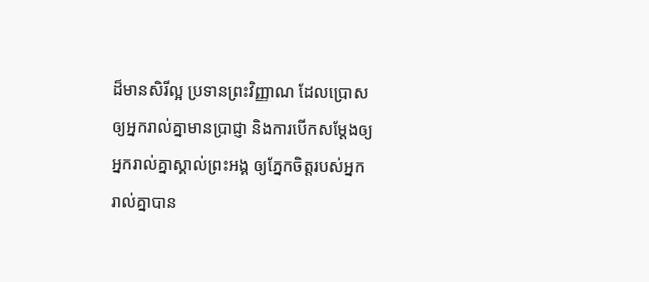ដ៏មានសិរីល្អ ប្រទានព្រះវិញ្ញាណ ដែលប្រោសឲ្យអ្នករាល់គ្នាមានប្រាជ្ញា និងការបើកសម្ដែងឲ្យអ្នករាល់គ្នាស្គាល់ព្រះអង្គ ឲ្យភ្នែកចិត្តរបស់អ្នករាល់គ្នាបាន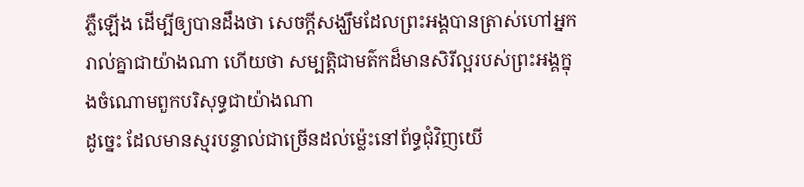ភ្លឺឡើង ដើម្បីឲ្យបានដឹងថា សេចក្ដីសង្ឃឹមដែលព្រះអង្គបានត្រាស់ហៅអ្នករាល់គ្នាជាយ៉ាងណា ហើយថា សម្បត្តិជាមត៌កដ៏មានសិរីល្អរបស់ព្រះអង្គក្នុងចំណោមពួកបរិសុទ្ធជាយ៉ាងណា
ដូច្នេះ ដែលមានស្មរបន្ទាល់ជាច្រើនដល់ម៉្លេះនៅព័ទ្ធជុំវិញយើ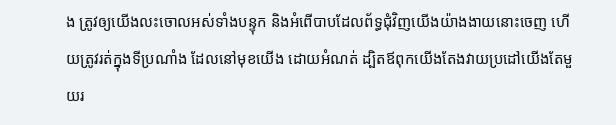ង ត្រូវឲ្យយើងលះចោលអស់ទាំងបន្ទុក និងអំពើបាបដែលព័ទ្ធជុំវិញយើងយ៉ាងងាយនោះចេញ ហើយត្រូវរត់ក្នុងទីប្រណាំង ដែលនៅមុខយើង ដោយអំណត់ ដ្បិតឪពុកយើងតែងវាយប្រដៅយើងតែមួយរ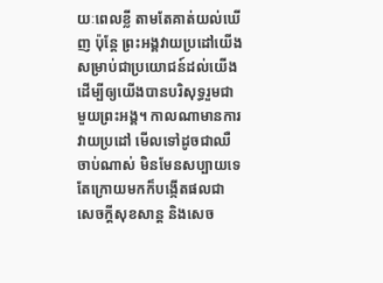យៈពេលខ្លី តាមតែគាត់យល់ឃើញ ប៉ុន្តែ ព្រះអង្គវាយប្រដៅយើង សម្រាប់ជាប្រយោជន៍ដល់យើង ដើម្បីឲ្យយើងបានបរិសុទ្ធរួមជាមួយព្រះអង្គ។ កាលណាមានការវាយប្រដៅ មើលទៅដូចជាឈឺចាប់ណាស់ មិនមែនសប្បាយទេ តែក្រោយមកក៏បង្កើតផលជាសេចក្ដីសុខសាន្ត និងសេច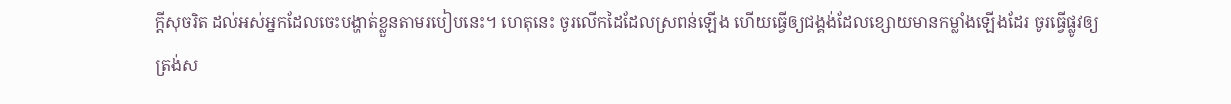ក្ដីសុចរិត ដល់អស់អ្នកដែលចេះបង្ហាត់ខ្លួនតាមរបៀបនេះ។ ហេតុនេះ ចូរលើកដៃដែលស្រពន់ឡើង ហើយធ្វើឲ្យជង្គង់ដែលខ្សោយមានកម្លាំងឡើងដែរ ចូរធ្វើផ្លូវឲ្យត្រង់ស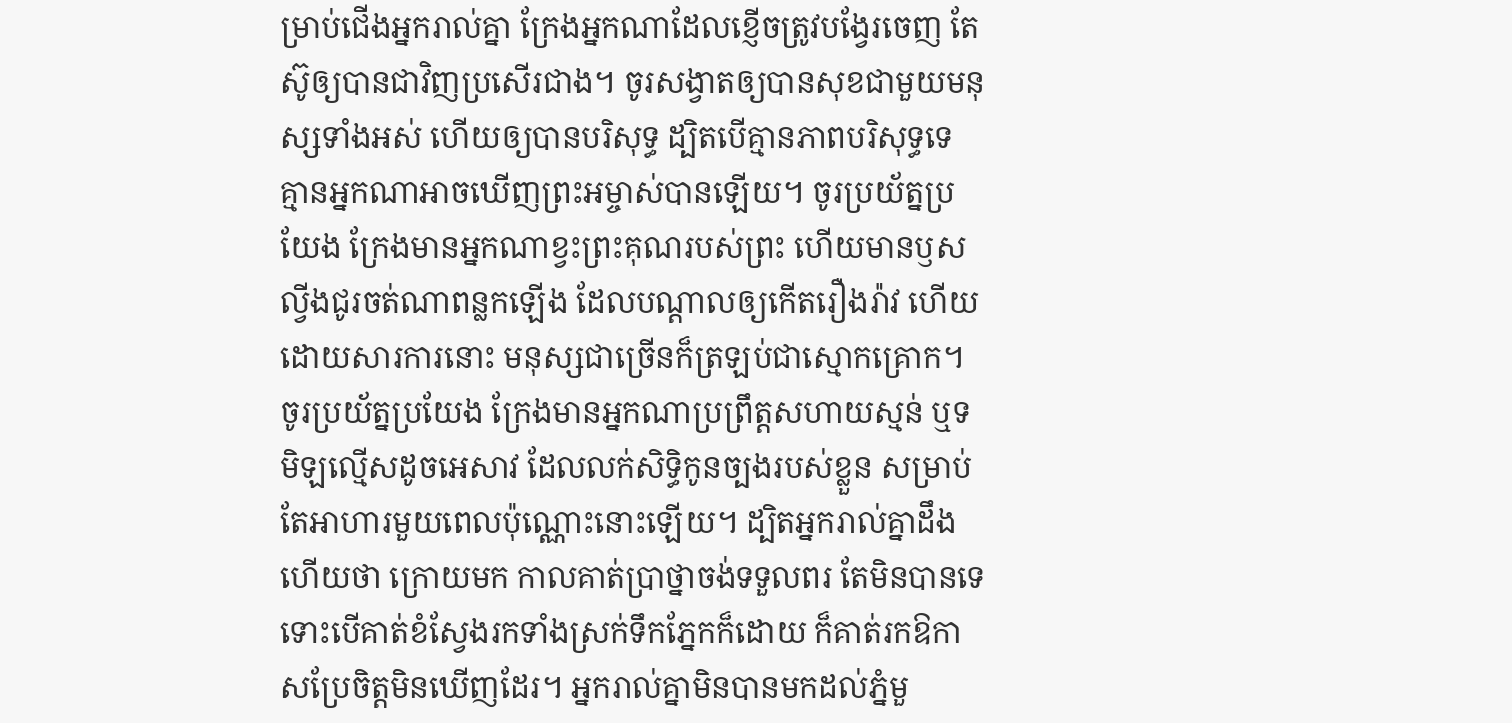ម្រាប់ជើងអ្នករាល់គ្នា ក្រែងអ្នកណាដែលខ្ញើចត្រូវបង្វែរចេញ តែស៊ូឲ្យបានជាវិញប្រសើរជាង។ ចូរសង្វាតឲ្យបានសុខជាមួយមនុស្សទាំងអស់ ហើយឲ្យបានបរិសុទ្ធ ដ្បិតបើគ្មានភាពបរិសុទ្ធទេ គ្មានអ្នកណាអាចឃើញព្រះអម្ចាស់បានឡើយ។ ចូរប្រយ័ត្នប្រយែង ក្រែងមានអ្នកណាខ្វះព្រះគុណរបស់ព្រះ ហើយមានឫសល្វីងជូរចត់ណាពន្លកឡើង ដែលបណ្ដាលឲ្យកើតរឿងរ៉ាវ ហើយដោយសារការនោះ មនុស្សជាច្រើនក៏ត្រឡប់ជាស្មោកគ្រោក។ ចូរប្រយ័ត្នប្រយែង ក្រែងមានអ្នកណាប្រព្រឹត្តសហាយស្មន់ ឬទមិឡល្មើសដូចអេសាវ ដែលលក់សិទ្ធិកូនច្បងរបស់ខ្លួន សម្រាប់តែអាហារមួយពេលប៉ុណ្ណោះនោះឡើយ។ ដ្បិតអ្នករាល់គ្នាដឹងហើយថា ក្រោយមក កាលគាត់ប្រាថ្នាចង់ទទួលពរ តែមិនបានទេ ទោះបើគាត់ខំស្វែងរកទាំងស្រក់ទឹកភ្នែកក៏ដោយ ក៏គាត់រកឱកាសប្រែចិត្តមិនឃើញដែរ។ អ្នករាល់គ្នាមិនបានមកដល់ភ្នំមួ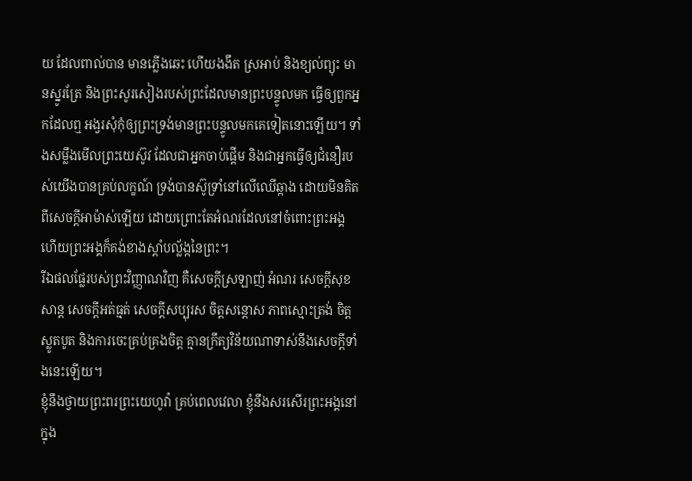យ ដែលពាល់បាន មានភ្លើងឆេះ ហើយងងឹត ស្រអាប់ និងខ្យល់ព្យុះ មានស្នូរត្រែ និងព្រះសូរសៀងរបស់ព្រះដែលមានព្រះបន្ទូលមក ធ្វើឲ្យពួកអ្នកដែលឮ អង្វរសុំកុំឲ្យព្រះទ្រង់មានព្រះបន្ទូលមកគេទៀតនោះឡើយ។ ទាំងសម្លឹងមើលព្រះយេស៊ូវ ដែលជាអ្នកចាប់ផ្តើម និងជាអ្នកធ្វើឲ្យជំនឿរបស់យើងបានគ្រប់លក្ខណ៍ ទ្រង់បានស៊ូទ្រាំនៅលើឈើឆ្កាង ដោយមិនគិតពីសេចក្ដីអាម៉ាស់ឡើយ ដោយព្រោះតែអំណរដែលនៅចំពោះព្រះអង្គ ហើយព្រះអង្គក៏គង់ខាងស្តាំបល្ល័ង្កនៃព្រះ។
រីឯផលផ្លែរបស់ព្រះវិញ្ញាណវិញ គឺសេចក្ដីស្រឡាញ់ អំណរ សេចក្ដីសុខសាន្ត សេចក្ដីអត់ធ្មត់ សេចក្ដីសប្បុរស ចិត្តសន្ដោស ភាពស្មោះត្រង់ ចិត្តស្លូតបូត និងការចេះគ្រប់គ្រងចិត្ត គ្មានក្រឹត្យវិន័យណាទាស់នឹងសេចក្ដីទាំងនេះឡើយ។
ខ្ញុំនឹងថ្វាយព្រះពរព្រះយេហូវ៉ា គ្រប់ពេលវេលា ខ្ញុំនឹងសរសើរព្រះអង្គនៅក្នុង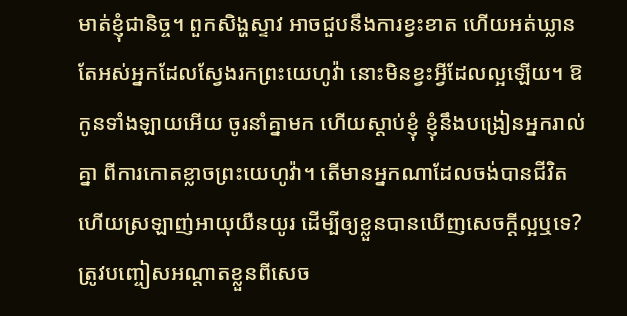មាត់ខ្ញុំជានិច្ច។ ពួកសិង្ហស្ទាវ អាចជួបនឹងការខ្វះខាត ហើយអត់ឃ្លាន តែអស់អ្នកដែលស្វែងរកព្រះយេហូវ៉ា នោះមិនខ្វះអ្វីដែលល្អឡើយ។ ឱ កូនទាំងឡាយអើយ ចូរនាំគ្នាមក ហើយស្តាប់ខ្ញុំ ខ្ញុំនឹងបង្រៀនអ្នករាល់គ្នា ពីការកោតខ្លាចព្រះយេហូវ៉ា។ តើមានអ្នកណាដែលចង់បានជីវិត ហើយស្រឡាញ់អាយុយឺនយូរ ដើម្បីឲ្យខ្លួនបានឃើញសេចក្ដីល្អឬទេ? ត្រូវបញ្ចៀសអណ្ដាតខ្លួនពីសេច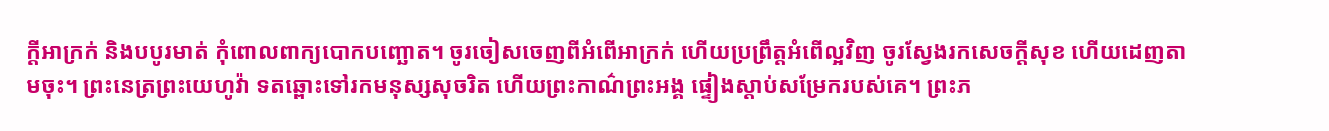ក្ដីអាក្រក់ និងបបូរមាត់ កុំពោលពាក្យបោកបញ្ឆោត។ ចូរចៀសចេញពីអំពើអាក្រក់ ហើយប្រព្រឹត្តអំពើល្អវិញ ចូរស្វែងរកសេចក្ដីសុខ ហើយដេញតាមចុះ។ ព្រះនេត្រព្រះយេហូវ៉ា ទតឆ្ពោះទៅរកមនុស្សសុចរិត ហើយព្រះកាណ៌ព្រះអង្គ ផ្ទៀងស្តាប់សម្រែករបស់គេ។ ព្រះភ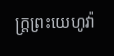ក្ត្រព្រះយេហូវ៉ា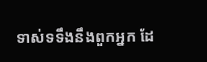ទាស់ទទឹងនឹងពួកអ្នក ដែ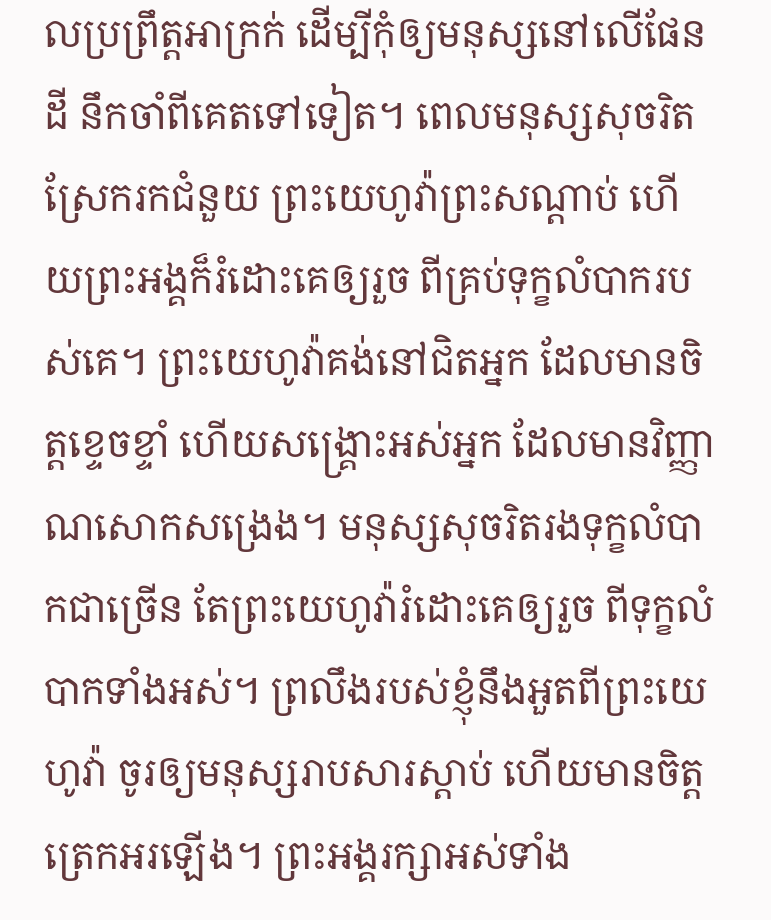លប្រព្រឹត្តអាក្រក់ ដើម្បីកុំឲ្យមនុស្សនៅលើផែនដី នឹកចាំពីគេតទៅទៀត។ ពេលមនុស្សសុចរិតស្រែករកជំនួយ ព្រះយេហូវ៉ាព្រះសណ្ដាប់ ហើយព្រះអង្គក៏រំដោះគេឲ្យរួច ពីគ្រប់ទុក្ខលំបាករបស់គេ។ ព្រះយេហូវ៉ាគង់នៅជិតអ្នក ដែលមានចិត្តខ្ទេចខ្ទាំ ហើយសង្គ្រោះអស់អ្នក ដែលមានវិញ្ញាណសោកសង្រេង។ មនុស្សសុចរិតរងទុក្ខលំបាកជាច្រើន តែព្រះយេហូវ៉ារំដោះគេឲ្យរួច ពីទុក្ខលំបាកទាំងអស់។ ព្រលឹងរបស់ខ្ញុំនឹងអួតពីព្រះយេហូវ៉ា ចូរឲ្យមនុស្សរាបសារស្ដាប់ ហើយមានចិត្តត្រេកអរឡើង។ ព្រះអង្គរក្សាអស់ទាំង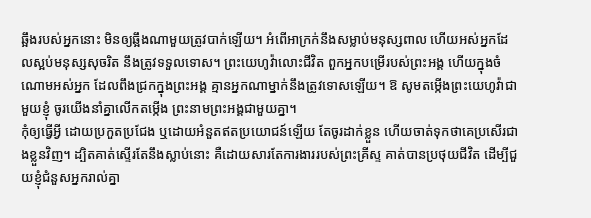ឆ្អឹងរបស់អ្នកនោះ មិនឲ្យឆ្អឹងណាមួយត្រូវបាក់ឡើយ។ អំពើអាក្រក់នឹងសម្លាប់មនុស្សពាល ហើយអស់អ្នកដែលស្អប់មនុស្សសុចរិត នឹងត្រូវទទួលទោស។ ព្រះយេហូវ៉ាលោះជីវិត ពួកអ្នកបម្រើរបស់ព្រះអង្គ ហើយក្នុងចំណោមអស់អ្នក ដែលពឹងជ្រកក្នុងព្រះអង្គ គ្មានអ្នកណាម្នាក់នឹងត្រូវទោសឡើយ។ ឱ សូមតម្កើងព្រះយេហូវ៉ាជាមួយខ្ញុំ ចូរយើងនាំគ្នាលើកតម្កើង ព្រះនាមព្រះអង្គជាមួយគ្នា។
កុំឲ្យធ្វើអ្វី ដោយប្រកួតប្រជែង ឬដោយអំនួតឥតប្រយោជន៍ឡើយ តែចូរដាក់ខ្លួន ហើយចាត់ទុកថាគេប្រសើរជាងខ្លួនវិញ។ ដ្បិតគាត់ស្ទើរតែនឹងស្លាប់នោះ គឺដោយសារតែការងាររបស់ព្រះគ្រីស្ទ គាត់បានប្រថុយជីវិត ដើម្បីជួយខ្ញុំជំនួសអ្នករាល់គ្នា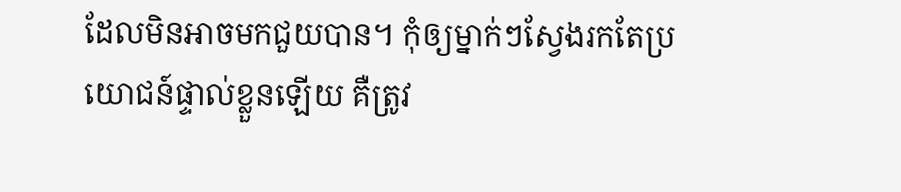ដែលមិនអាចមកជួយបាន។ កុំឲ្យម្នាក់ៗស្វែងរកតែប្រយោជន៍ផ្ទាល់ខ្លួនឡើយ គឺត្រូវ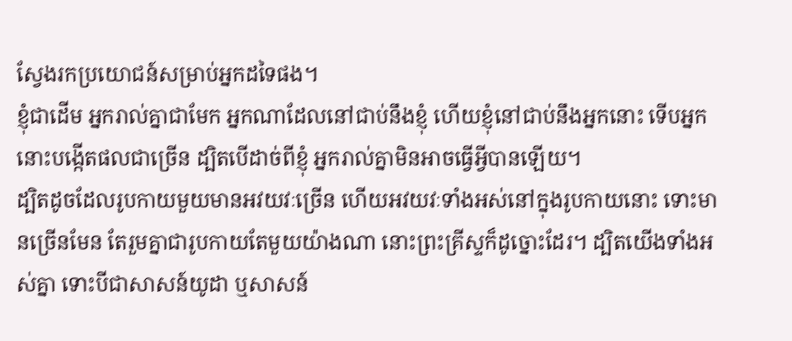ស្វែងរកប្រយោជន៍សម្រាប់អ្នកដទៃផង។
ខ្ញុំជាដើម អ្នករាល់គ្នាជាមែក អ្នកណាដែលនៅជាប់នឹងខ្ញុំ ហើយខ្ញុំនៅជាប់នឹងអ្នកនោះ ទើបអ្នកនោះបង្កើតផលជាច្រើន ដ្បិតបើដាច់ពីខ្ញុំ អ្នករាល់គ្នាមិនអាចធ្វើអ្វីបានឡើយ។
ដ្បិតដូចដែលរូបកាយមួយមានអវយវៈច្រើន ហើយអវយវៈទាំងអស់នៅក្នុងរូបកាយនោះ ទោះមានច្រើនមែន តែរួមគ្នាជារូបកាយតែមួយយ៉ាងណា នោះព្រះគ្រីស្ទក៏ដូច្នោះដែរ។ ដ្បិតយើងទាំងអស់គ្នា ទោះបីជាសាសន៍យូដា ឬសាសន៍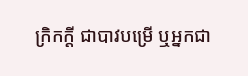ក្រិកក្ដី ជាបាវបម្រើ ឬអ្នកជា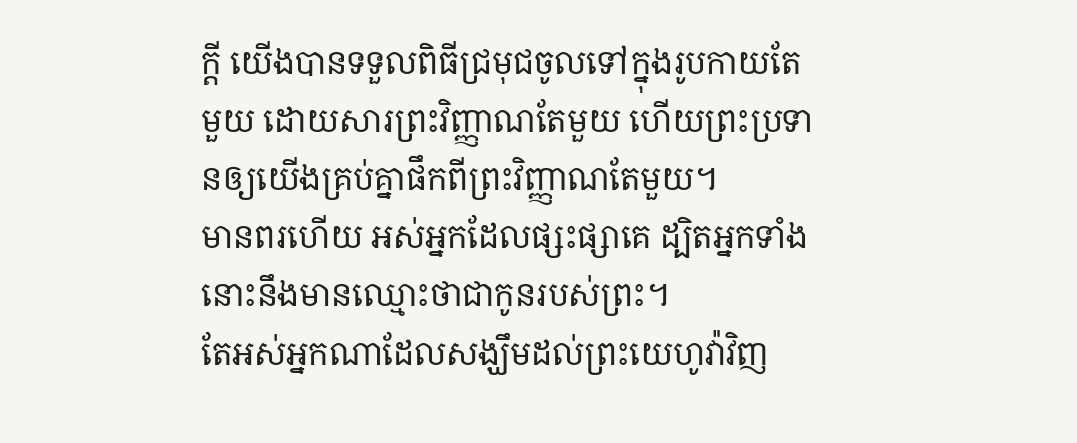ក្តី យើងបានទទួលពិធីជ្រមុជចូលទៅក្នុងរូបកាយតែមួយ ដោយសារព្រះវិញ្ញាណតែមួយ ហើយព្រះប្រទានឲ្យយើងគ្រប់គ្នាផឹកពីព្រះវិញ្ញាណតែមួយ។
មានពរហើយ អស់អ្នកដែលផ្សះផ្សាគេ ដ្បិតអ្នកទាំងនោះនឹងមានឈ្មោះថាជាកូនរបស់ព្រះ។
តែអស់អ្នកណាដែលសង្ឃឹមដល់ព្រះយេហូវ៉ាវិញ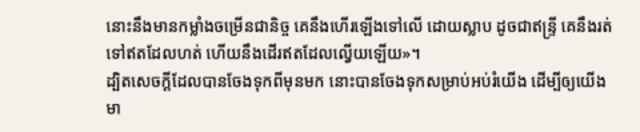នោះនឹងមានកម្លាំងចម្រើនជានិច្ច គេនឹងហើរឡើងទៅលើ ដោយស្លាប ដូចជាឥន្ទ្រី គេនឹងរត់ទៅឥតដែលហត់ ហើយនឹងដើរឥតដែលល្វើយឡើយ»។
ដ្បិតសេចក្តីដែលបានចែងទុកពីមុនមក នោះបានចែងទុកសម្រាប់អប់រំយើង ដើម្បីឲ្យយើងមា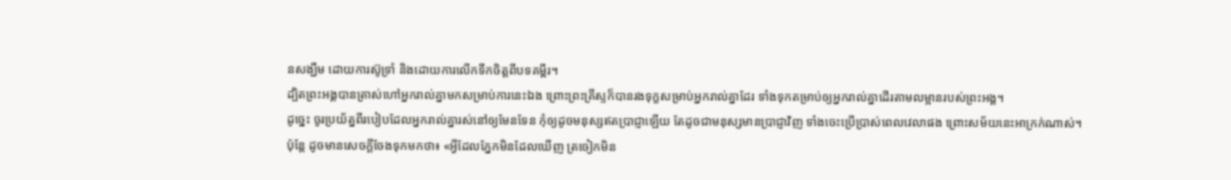នសង្ឃឹម ដោយការស៊ូទ្រាំ និងដោយការលើកទឹកចិត្តពីបទគម្ពីរ។
ដ្បិតព្រះអង្គបានត្រាស់ហៅអ្នករាល់គ្នាមកសម្រាប់ការនេះឯង ព្រោះព្រះគ្រីស្ទក៏បានរងទុក្ខសម្រាប់អ្នករាល់គ្នាដែរ ទាំងទុកតម្រាប់ឲ្យអ្នករាល់គ្នាដើរតាមលម្អានរបស់ព្រះអង្គ។
ដូច្នេះ ចូរប្រយ័ត្នពីរបៀបដែលអ្នករាល់គ្នារស់នៅឲ្យមែនទែន កុំឲ្យដូចមនុស្សឥតប្រាជ្ញាឡើយ តែដូចជាមនុស្សមានប្រាជ្ញាវិញ ទាំងចេះប្រើប្រាស់ពេលវេលាផង ព្រោះសម័យនេះអាក្រក់ណាស់។
ប៉ុន្តែ ដូចមានសេចក្តីចែងទុកមកថា៖ «អ្វីដែលភ្នែកមិនដែលឃើញ ត្រចៀកមិន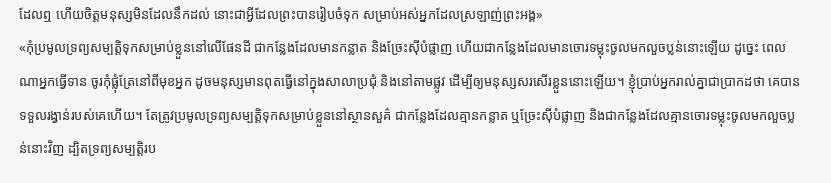ដែលឮ ហើយចិត្តមនុស្សមិនដែលនឹកដល់ នោះជាអ្វីដែលព្រះបានរៀបចំទុក សម្រាប់អស់អ្នកដែលស្រឡាញ់ព្រះអង្គ»
«កុំប្រមូលទ្រព្យសម្បត្តិទុកសម្រាប់ខ្លួននៅលើផែនដី ជាកន្លែងដែលមានកន្លាត និងច្រែះស៊ីបំផ្លាញ ហើយជាកន្លែងដែលមានចោរទម្លុះចូលមកលួចប្លន់នោះឡើយ ដូច្នេះ ពេលណាអ្នកធ្វើទាន ចូរកុំផ្លុំត្រែនៅពីមុខអ្នក ដូចមនុស្សមានពុតធ្វើនៅក្នុងសាលាប្រជុំ និងនៅតាមផ្លូវ ដើម្បីឲ្យមនុស្សសរសើរខ្លួននោះឡើយ។ ខ្ញុំប្រាប់អ្នករាល់គ្នាជាប្រាកដថា គេបានទទួលរង្វាន់របស់គេហើយ។ តែត្រូវប្រមូលទ្រព្យសម្បត្តិទុកសម្រាប់ខ្លួននៅស្ថានសួគ៌ ជាកន្លែងដែលគ្មានកន្លាត ឬច្រែះស៊ីបំផ្លាញ និងជាកន្លែងដែលគ្មានចោរទម្លុះចូលមកលួចប្លន់នោះវិញ ដ្បិតទ្រព្យសម្បត្តិរប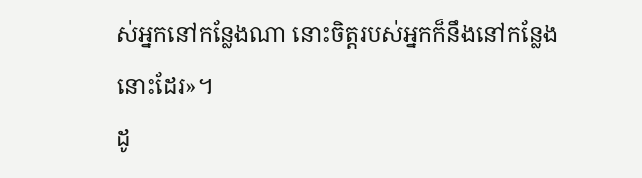ស់អ្នកនៅកន្លែងណា នោះចិត្តរបស់អ្នកក៏នឹងនៅកន្លែងនោះដែរ»។
ដូ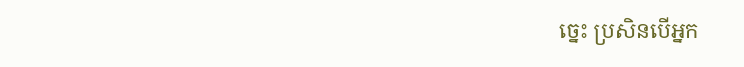ច្នេះ ប្រសិនបើអ្នក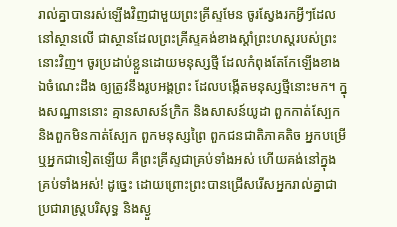រាល់គ្នាបានរស់ឡើងវិញជាមួយព្រះគ្រីស្ទមែន ចូរស្វែងរកអ្វីៗដែលនៅស្ថានលើ ជាស្ថានដែលព្រះគ្រីស្ទគង់ខាងស្តាំព្រះហស្តរបស់ព្រះនោះវិញ។ ចូរប្រដាប់ខ្លួនដោយមនុស្សថ្មី ដែលកំពុងតែកែឡើងខាងឯចំណេះដឹង ឲ្យត្រូវនឹងរូបអង្គព្រះ ដែលបង្កើតមនុស្សថ្មីនោះមក។ ក្នុងសណ្ឋាននោះ គ្មានសាសន៍ក្រិក និងសាសន៍យូដា ពួកកាត់ស្បែក និងពួកមិនកាត់ស្បែក ពួកមនុស្សព្រៃ ពួកជនជាតិភាគតិច អ្នកបម្រើ ឬអ្នកជាទៀតឡើយ គឺព្រះគ្រីស្ទជាគ្រប់ទាំងអស់ ហើយគង់នៅក្នុងគ្រប់ទាំងអស់! ដូច្នេះ ដោយព្រោះព្រះបានជ្រើសរើសអ្នករាល់គ្នាជាប្រជារាស្រ្តបរិសុទ្ធ និងស្ងួ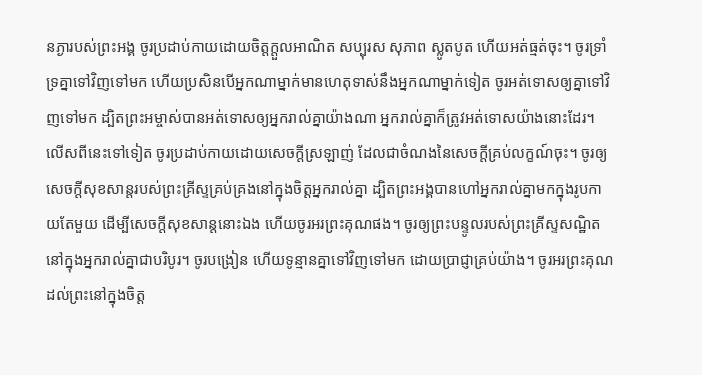នភ្ងារបស់ព្រះអង្គ ចូរប្រដាប់កាយដោយចិត្តក្តួលអាណិត សប្បុរស សុភាព ស្លូតបូត ហើយអត់ធ្មត់ចុះ។ ចូរទ្រាំទ្រគ្នាទៅវិញទៅមក ហើយប្រសិនបើអ្នកណាម្នាក់មានហេតុទាស់នឹងអ្នកណាម្នាក់ទៀត ចូរអត់ទោសឲ្យគ្នាទៅវិញទៅមក ដ្បិតព្រះអម្ចាស់បានអត់ទោសឲ្យអ្នករាល់គ្នាយ៉ាងណា អ្នករាល់គ្នាក៏ត្រូវអត់ទោសយ៉ាងនោះដែរ។ លើសពីនេះទៅទៀត ចូរប្រដាប់កាយដោយសេចក្តីស្រឡាញ់ ដែលជាចំណងនៃសេចក្តីគ្រប់លក្ខណ៍ចុះ។ ចូរឲ្យសេចក្តីសុខសាន្តរបស់ព្រះគ្រីស្ទគ្រប់គ្រងនៅក្នុងចិត្តអ្នករាល់គ្នា ដ្បិតព្រះអង្គបានហៅអ្នករាល់គ្នាមកក្នុងរូបកាយតែមួយ ដើម្បីសេចក្ដីសុខសាន្តនោះឯង ហើយចូរអរព្រះគុណផង។ ចូរឲ្យព្រះបន្ទូលរបស់ព្រះគ្រីស្ទសណ្ឋិតនៅក្នុងអ្នករាល់គ្នាជាបរិបូរ។ ចូរបង្រៀន ហើយទូន្មានគ្នាទៅវិញទៅមក ដោយប្រាជ្ញាគ្រប់យ៉ាង។ ចូរអរព្រះគុណដល់ព្រះនៅក្នុងចិត្ត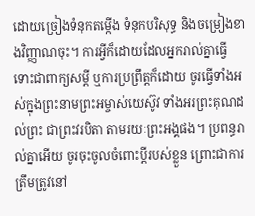ដោយច្រៀងទំនុកតម្កើង ទំនុកបរិសុទ្ធ និងចម្រៀងខាងវិញ្ញាណចុះ។ ការអ្វីក៏ដោយដែលអ្នករាល់គ្នាធ្វើ ទោះជាពាក្យសម្ដី ឬការប្រព្រឹត្តក៏ដោយ ចូរធ្វើទាំងអស់ក្នុងព្រះនាមព្រះអម្ចាស់យេស៊ូវ ទាំងអរព្រះគុណដល់ព្រះ ជាព្រះវរបិតា តាមរយៈព្រះអង្គផង។ ប្រពន្ធរាល់គ្នាអើយ ចូរចុះចូលចំពោះប្តីរបស់ខ្លួន ព្រោះជាការត្រឹមត្រូវនៅ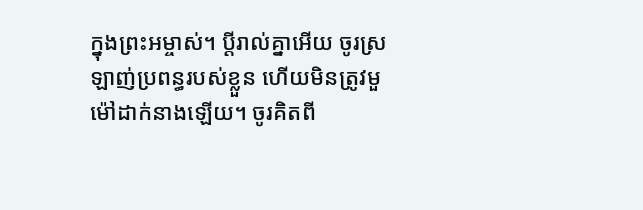ក្នុងព្រះអម្ចាស់។ ប្ដីរាល់គ្នាអើយ ចូរស្រឡាញ់ប្រពន្ធរបស់ខ្លួន ហើយមិនត្រូវមួម៉ៅដាក់នាងឡើយ។ ចូរគិតពី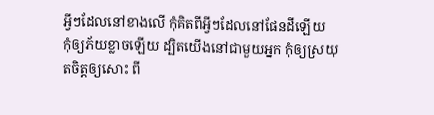អ្វីៗដែលនៅខាងលើ កុំគិតពីអ្វីៗដែលនៅផែនដីឡើយ
កុំឲ្យភ័យខ្លាចឡើយ ដ្បិតយើងនៅជាមួយអ្នក កុំឲ្យស្រយុតចិត្តឲ្យសោះ ពី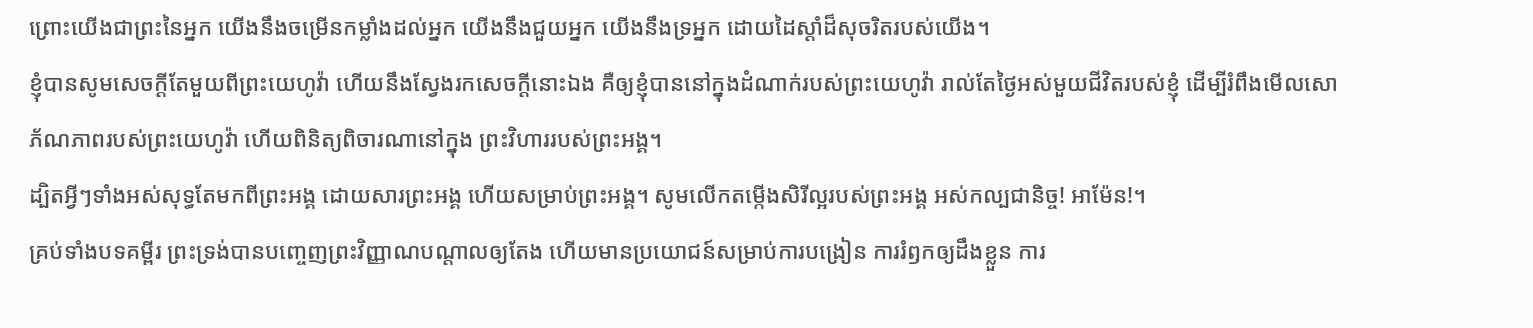ព្រោះយើងជាព្រះនៃអ្នក យើងនឹងចម្រើនកម្លាំងដល់អ្នក យើងនឹងជួយអ្នក យើងនឹងទ្រអ្នក ដោយដៃស្តាំដ៏សុចរិតរបស់យើង។
ខ្ញុំបានសូមសេចក្ដីតែមួយពីព្រះយេហូវ៉ា ហើយនឹងស្វែងរកសេចក្ដីនោះឯង គឺឲ្យខ្ញុំបាននៅក្នុងដំណាក់របស់ព្រះយេហូវ៉ា រាល់តែថ្ងៃអស់មួយជីវិតរបស់ខ្ញុំ ដើម្បីរំពឹងមើលសោភ័ណភាពរបស់ព្រះយេហូវ៉ា ហើយពិនិត្យពិចារណានៅក្នុង ព្រះវិហាររបស់ព្រះអង្គ។
ដ្បិតអ្វីៗទាំងអស់សុទ្ធតែមកពីព្រះអង្គ ដោយសារព្រះអង្គ ហើយសម្រាប់ព្រះអង្គ។ សូមលើកតម្កើងសិរីល្អរបស់ព្រះអង្គ អស់កល្បជានិច្ច! អាម៉ែន!។
គ្រប់ទាំងបទគម្ពីរ ព្រះទ្រង់បានបញ្ចេញព្រះវិញ្ញាណបណ្ដាលឲ្យតែង ហើយមានប្រយោជន៍សម្រាប់ការបង្រៀន ការរំឭកឲ្យដឹងខ្លួន ការ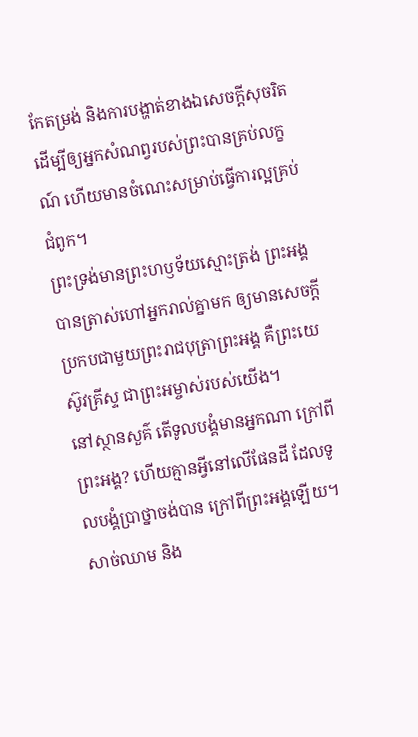កែតម្រង់ និងការបង្ហាត់ខាងឯសេចក្ដីសុចរិត ដើម្បីឲ្យអ្នកសំណព្វរបស់ព្រះបានគ្រប់លក្ខណ៍ ហើយមានចំណេះសម្រាប់ធ្វើការល្អគ្រប់ជំពូក។
ព្រះទ្រង់មានព្រះហឫទ័យស្មោះត្រង់ ព្រះអង្គបានត្រាស់ហៅអ្នករាល់គ្នាមក ឲ្យមានសេចក្ដីប្រកបជាមួយព្រះរាជបុត្រាព្រះអង្គ គឺព្រះយេស៊ូវគ្រីស្ទ ជាព្រះអម្ចាស់របស់យើង។
នៅស្ថានសួគ៌ តើទូលបង្គំមានអ្នកណា ក្រៅពីព្រះអង្គ? ហើយគ្មានអ្វីនៅលើផែនដី ដែលទូលបង្គំប្រាថ្នាចង់បាន ក្រៅពីព្រះអង្គឡើយ។ សាច់ឈាម និង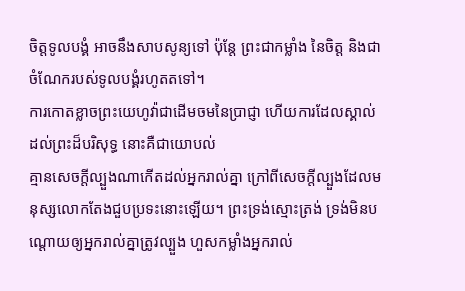ចិត្តទូលបង្គំ អាចនឹងសាបសូន្យទៅ ប៉ុន្តែ ព្រះជាកម្លាំង នៃចិត្ត និងជាចំណែករបស់ទូលបង្គំរហូតតទៅ។
ការកោតខ្លាចព្រះយេហូវ៉ាជាដើមចមនៃប្រាជ្ញា ហើយការដែលស្គាល់ដល់ព្រះដ៏បរិសុទ្ធ នោះគឺជាយោបល់
គ្មានសេចក្តីល្បួងណាកើតដល់អ្នករាល់គ្នា ក្រៅពីសេចក្តីល្បួងដែលមនុស្សលោកតែងជួបប្រទះនោះឡើយ។ ព្រះទ្រង់ស្មោះត្រង់ ទ្រង់មិនបណ្ដោយឲ្យអ្នករាល់គ្នាត្រូវល្បួង ហួសកម្លាំងអ្នករាល់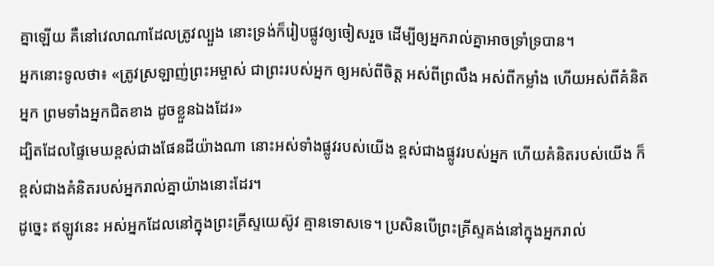គ្នាឡើយ គឺនៅវេលាណាដែលត្រូវល្បួង នោះទ្រង់ក៏រៀបផ្លូវឲ្យចៀសរួច ដើម្បីឲ្យអ្នករាល់គ្នាអាចទ្រាំទ្របាន។
អ្នកនោះទូលថា៖ «ត្រូវស្រឡាញ់ព្រះអម្ចាស់ ជាព្រះរបស់អ្នក ឲ្យអស់ពីចិត្ត អស់ពីព្រលឹង អស់ពីកម្លាំង ហើយអស់ពីគំនិតអ្នក ព្រមទាំងអ្នកជិតខាង ដូចខ្លួនឯងដែរ»
ដ្បិតដែលផ្ទៃមេឃខ្ពស់ជាងផែនដីយ៉ាងណា នោះអស់ទាំងផ្លូវរបស់យើង ខ្ពស់ជាងផ្លូវរបស់អ្នក ហើយគំនិតរបស់យើង ក៏ខ្ពស់ជាងគំនិតរបស់អ្នករាល់គ្នាយ៉ាងនោះដែរ។
ដូច្នេះ ឥឡូវនេះ អស់អ្នកដែលនៅក្នុងព្រះគ្រីស្ទយេស៊ូវ គ្មានទោសទេ។ ប្រសិនបើព្រះគ្រីស្ទគង់នៅក្នុងអ្នករាល់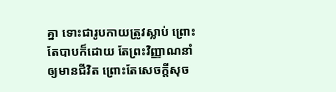គ្នា ទោះជារូបកាយត្រូវស្លាប់ ព្រោះតែបាបក៏ដោយ តែព្រះវិញ្ញាណនាំឲ្យមានជីវិត ព្រោះតែសេចក្តីសុច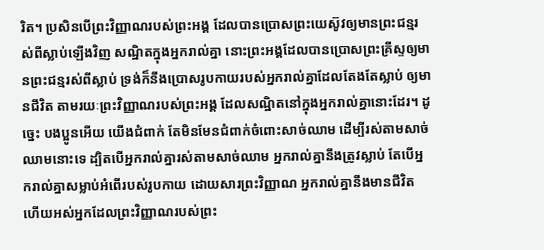រិត។ ប្រសិនបើព្រះវិញ្ញាណរបស់ព្រះអង្គ ដែលបានប្រោសព្រះយេស៊ូវឲ្យមានព្រះជន្មរស់ពីស្លាប់ឡើងវិញ សណ្ឋិតក្នុងអ្នករាល់គ្នា នោះព្រះអង្គដែលបានប្រោសព្រះគ្រីស្ទឲ្យមានព្រះជន្មរស់ពីស្លាប់ ទ្រង់ក៏នឹងប្រោសរូបកាយរបស់អ្នករាល់គ្នាដែលតែងតែស្លាប់ ឲ្យមានជីវិត តាមរយៈព្រះវិញ្ញាណរបស់ព្រះអង្គ ដែលសណ្ឋិតនៅក្នុងអ្នករាល់គ្នានោះដែរ។ ដូច្នេះ បងប្អូនអើយ យើងជំពាក់ តែមិនមែនជំពាក់ចំពោះសាច់ឈាម ដើម្បីរស់តាមសាច់ឈាមនោះទេ ដ្បិតបើអ្នករាល់គ្នារស់តាមសាច់ឈាម អ្នករាល់គ្នានឹងត្រូវស្លាប់ តែបើអ្នករាល់គ្នាសម្លាប់អំពើរបស់រូបកាយ ដោយសារព្រះវិញ្ញាណ អ្នករាល់គ្នានឹងមានជីវិត ហើយអស់អ្នកដែលព្រះវិញ្ញាណរបស់ព្រះ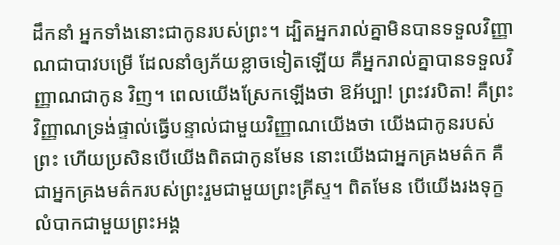ដឹកនាំ អ្នកទាំងនោះជាកូនរបស់ព្រះ។ ដ្បិតអ្នករាល់គ្នាមិនបានទទួលវិញ្ញាណជាបាវបម្រើ ដែលនាំឲ្យភ័យខ្លាចទៀតឡើយ គឺអ្នករាល់គ្នាបានទទួលវិញ្ញាណជាកូន វិញ។ ពេលយើងស្រែកឡើងថា ឱអ័ប្បា! ព្រះវរបិតា! គឺព្រះវិញ្ញាណទ្រង់ផ្ទាល់ធ្វើបន្ទាល់ជាមួយវិញ្ញាណយើងថា យើងជាកូនរបស់ព្រះ ហើយប្រសិនបើយើងពិតជាកូនមែន នោះយើងជាអ្នកគ្រងមត៌ក គឺជាអ្នកគ្រងមត៌ករបស់ព្រះរួមជាមួយព្រះគ្រីស្ទ។ ពិតមែន បើយើងរងទុក្ខលំបាកជាមួយព្រះអង្គ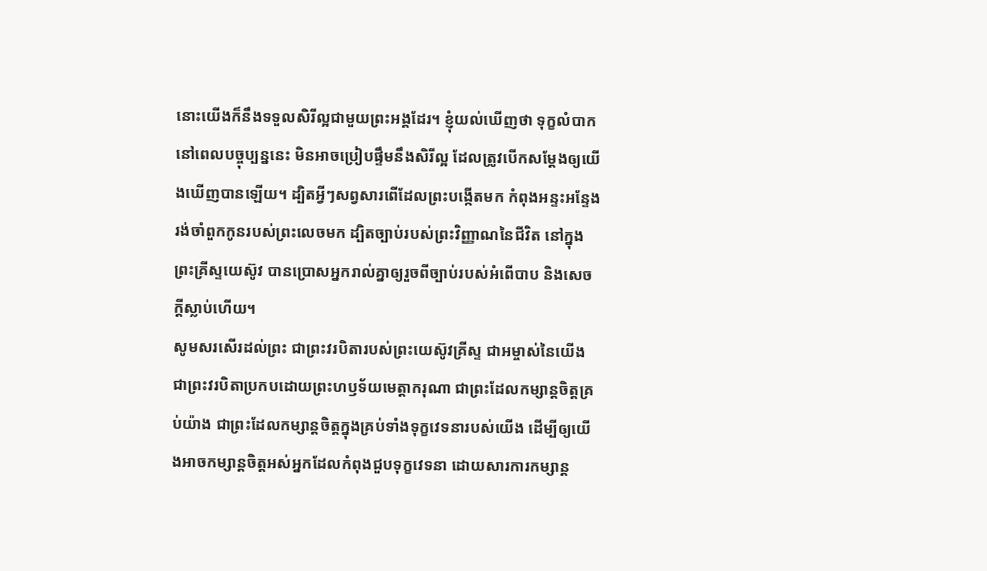នោះយើងក៏នឹងទទួលសិរីល្អជាមួយព្រះអង្គដែរ។ ខ្ញុំយល់ឃើញថា ទុក្ខលំបាកនៅពេលបច្ចុប្បន្ននេះ មិនអាចប្រៀបផ្ទឹមនឹងសិរីល្អ ដែលត្រូវបើកសម្ដែងឲ្យយើងឃើញបានឡើយ។ ដ្បិតអ្វីៗសព្វសារពើដែលព្រះបង្កើតមក កំពុងអន្ទះអន្ទែង រង់ចាំពួកកូនរបស់ព្រះលេចមក ដ្បិតច្បាប់របស់ព្រះវិញ្ញាណនៃជីវិត នៅក្នុងព្រះគ្រីស្ទយេស៊ូវ បានប្រោសអ្នករាល់គ្នាឲ្យរួចពីច្បាប់របស់អំពើបាប និងសេចក្តីស្លាប់ហើយ។
សូមសរសើរដល់ព្រះ ជាព្រះវរបិតារបស់ព្រះយេស៊ូវគ្រីស្ទ ជាអម្ចាស់នៃយើង ជាព្រះវរបិតាប្រកបដោយព្រះហឫទ័យមេត្ដាករុណា ជាព្រះដែលកម្សាន្តចិត្តគ្រប់យ៉ាង ជាព្រះដែលកម្សាន្តចិត្តក្នុងគ្រប់ទាំងទុក្ខវេទនារបស់យើង ដើម្បីឲ្យយើងអាចកម្សាន្តចិត្តអស់អ្នកដែលកំពុងជួបទុក្ខវេទនា ដោយសារការកម្សាន្ត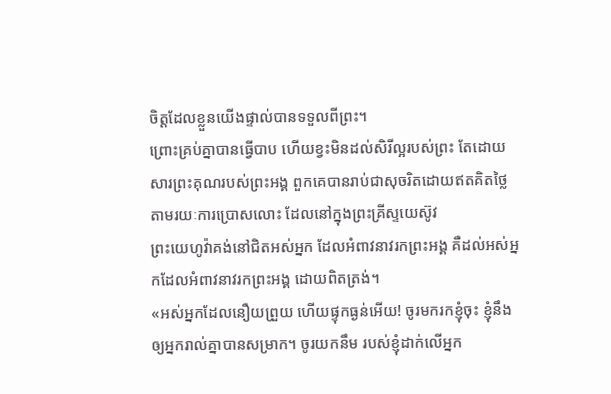ចិត្តដែលខ្លួនយើងផ្ទាល់បានទទួលពីព្រះ។
ព្រោះគ្រប់គ្នាបានធ្វើបាប ហើយខ្វះមិនដល់សិរីល្អរបស់ព្រះ តែដោយសារព្រះគុណរបស់ព្រះអង្គ ពួកគេបានរាប់ជាសុចរិតដោយឥតគិតថ្លៃ តាមរយៈការប្រោសលោះ ដែលនៅក្នុងព្រះគ្រីស្ទយេស៊ូវ
ព្រះយេហូវ៉ាគង់នៅជិតអស់អ្នក ដែលអំពាវនាវរកព្រះអង្គ គឺដល់អស់អ្នកដែលអំពាវនាវរកព្រះអង្គ ដោយពិតត្រង់។
«អស់អ្នកដែលនឿយព្រួយ ហើយផ្ទុកធ្ងន់អើយ! ចូរមករកខ្ញុំចុះ ខ្ញុំនឹងឲ្យអ្នករាល់គ្នាបានសម្រាក។ ចូរយកនឹម របស់ខ្ញុំដាក់លើអ្នក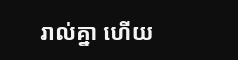រាល់គ្នា ហើយ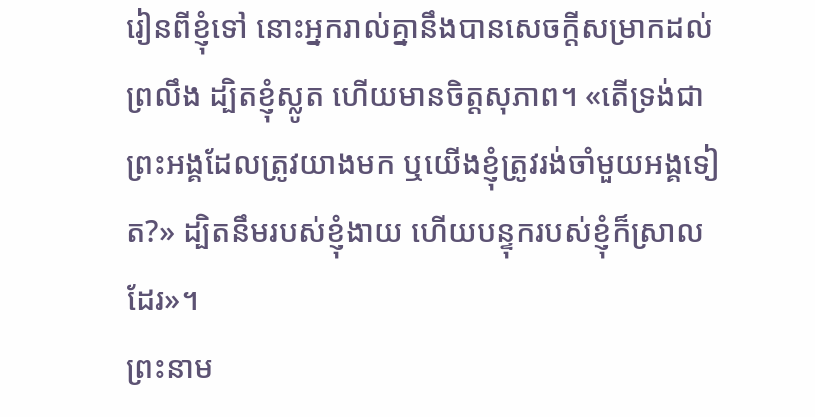រៀនពីខ្ញុំទៅ នោះអ្នករាល់គ្នានឹងបានសេចក្តីសម្រាកដល់ព្រលឹង ដ្បិតខ្ញុំស្លូត ហើយមានចិត្តសុភាព។ «តើទ្រង់ជាព្រះអង្គដែលត្រូវយាងមក ឬយើងខ្ញុំត្រូវរង់ចាំមួយអង្គទៀត?» ដ្បិតនឹមរបស់ខ្ញុំងាយ ហើយបន្ទុករបស់ខ្ញុំក៏ស្រាលដែរ»។
ព្រះនាម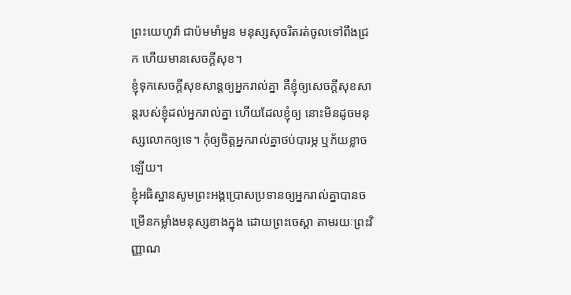ព្រះយេហូវ៉ា ជាប៉មមាំមួន មនុស្សសុចរិតរត់ចូលទៅពឹងជ្រក ហើយមានសេចក្ដីសុខ។
ខ្ញុំទុកសេចក្តីសុខសាន្តឲ្យអ្នករាល់គ្នា គឺខ្ញុំឲ្យសេចក្តីសុខសាន្តរបស់ខ្ញុំដល់អ្នករាល់គ្នា ហើយដែលខ្ញុំឲ្យ នោះមិនដូចមនុស្សលោកឲ្យទេ។ កុំឲ្យចិត្តអ្នករាល់គ្នាថប់បារម្ភ ឬភ័យខ្លាចឡើយ។
ខ្ញុំអធិស្ឋានសូមព្រះអង្គប្រោសប្រទានឲ្យអ្នករាល់គ្នាបានចម្រើនកម្លាំងមនុស្សខាងក្នុង ដោយព្រះចេស្ដា តាមរយៈព្រះវិញ្ញាណ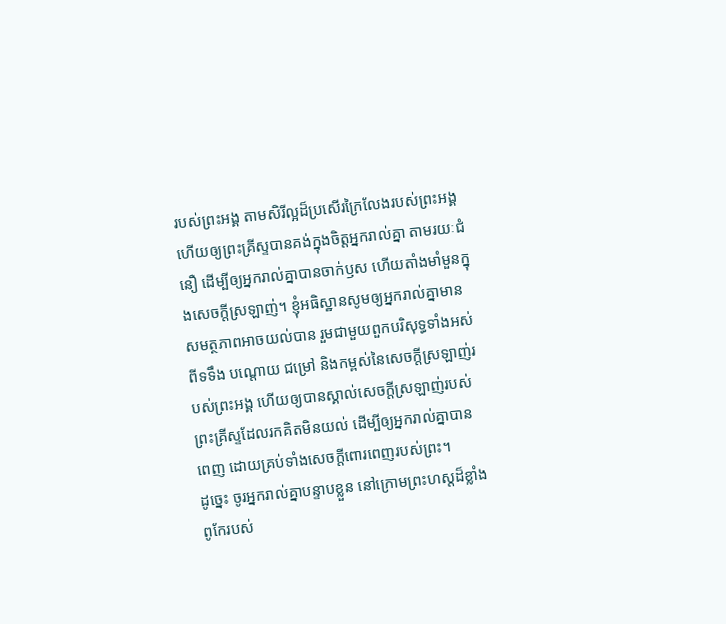របស់ព្រះអង្គ តាមសិរីល្អដ៏ប្រសើរក្រៃលែងរបស់ព្រះអង្គ ហើយឲ្យព្រះគ្រីស្ទបានគង់ក្នុងចិត្តអ្នករាល់គ្នា តាមរយៈជំនឿ ដើម្បីឲ្យអ្នករាល់គ្នាបានចាក់ឫស ហើយតាំងមាំមួនក្នុងសេចក្តីស្រឡាញ់។ ខ្ញុំអធិស្ឋានសូមឲ្យអ្នករាល់គ្នាមានសមត្ថភាពអាចយល់បាន រួមជាមួយពួកបរិសុទ្ធទាំងអស់ ពីទទឹង បណ្តោយ ជម្រៅ និងកម្ពស់នៃសេចក្តីស្រឡាញ់របស់ព្រះអង្គ ហើយឲ្យបានស្គាល់សេចក្តីស្រឡាញ់របស់ព្រះគ្រីស្ទដែលរកគិតមិនយល់ ដើម្បីឲ្យអ្នករាល់គ្នាបានពេញ ដោយគ្រប់ទាំងសេចក្តីពោរពេញរបស់ព្រះ។
ដូច្នេះ ចូរអ្នករាល់គ្នាបន្ទាបខ្លួន នៅក្រោមព្រះហស្តដ៏ខ្លាំងពូកែរបស់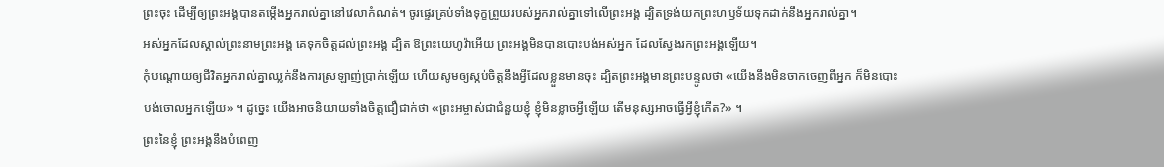ព្រះចុះ ដើម្បីឲ្យព្រះអង្គបានតម្កើងអ្នករាល់គ្នានៅវេលាកំណត់។ ចូរផ្ទេរគ្រប់ទាំងទុក្ខព្រួយរបស់អ្នករាល់គ្នាទៅលើព្រះអង្គ ដ្បិតទ្រង់យកព្រះហឫទ័យទុកដាក់នឹងអ្នករាល់គ្នា។
អស់អ្នកដែលស្គាល់ព្រះនាមព្រះអង្គ គេទុកចិត្តដល់ព្រះអង្គ ដ្បិត ឱព្រះយេហូវ៉ាអើយ ព្រះអង្គមិនបានបោះបង់អស់អ្នក ដែលស្វែងរកព្រះអង្គឡើយ។
កុំបណ្ដោយឲ្យជីវិតអ្នករាល់គ្នាឈ្លក់នឹងការស្រឡាញ់ប្រាក់ឡើយ ហើយសូមឲ្យស្កប់ចិត្តនឹងអ្វីដែលខ្លួនមានចុះ ដ្បិតព្រះអង្គមានព្រះបន្ទូលថា «យើងនឹងមិនចាកចេញពីអ្នក ក៏មិនបោះបង់ចោលអ្នកឡើយ» ។ ដូច្នេះ យើងអាចនិយាយទាំងចិត្តជឿជាក់ថា «ព្រះអម្ចាស់ជាជំនួយខ្ញុំ ខ្ញុំមិនខ្លាចអ្វីឡើយ តើមនុស្សអាចធ្វើអ្វីខ្ញុំកើត?» ។
ព្រះនៃខ្ញុំ ព្រះអង្គនឹងបំពេញ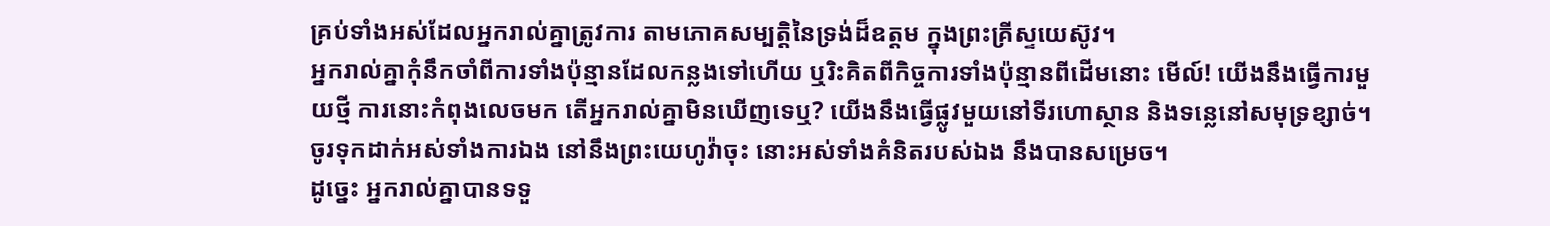គ្រប់ទាំងអស់ដែលអ្នករាល់គ្នាត្រូវការ តាមភោគសម្បត្តិនៃទ្រង់ដ៏ឧត្តម ក្នុងព្រះគ្រីស្ទយេស៊ូវ។
អ្នករាល់គ្នាកុំនឹកចាំពីការទាំងប៉ុន្មានដែលកន្លងទៅហើយ ឬរិះគិតពីកិច្ចការទាំងប៉ុន្មានពីដើមនោះ មើល៍! យើងនឹងធ្វើការមួយថ្មី ការនោះកំពុងលេចមក តើអ្នករាល់គ្នាមិនឃើញទេឬ? យើងនឹងធ្វើផ្លូវមួយនៅទីរហោស្ថាន និងទន្លេនៅសមុទ្រខ្សាច់។
ចូរទុកដាក់អស់ទាំងការឯង នៅនឹងព្រះយេហូវ៉ាចុះ នោះអស់ទាំងគំនិតរបស់ឯង នឹងបានសម្រេច។
ដូច្នេះ អ្នករាល់គ្នាបានទទួ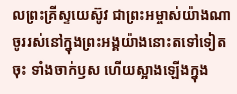លព្រះគ្រីស្ទយេស៊ូវ ជាព្រះអម្ចាស់យ៉ាងណា ចូររស់នៅក្នុងព្រះអង្គយ៉ាងនោះតទៅទៀតចុះ ទាំងចាក់ឫស ហើយស្អាងឡើងក្នុង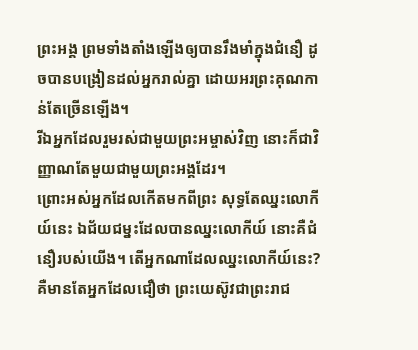ព្រះអង្គ ព្រមទាំងតាំងឡើងឲ្យបានរឹងមាំក្នុងជំនឿ ដូចបានបង្រៀនដល់អ្នករាល់គ្នា ដោយអរព្រះគុណកាន់តែច្រើនឡើង។
រីឯអ្នកដែលរួមរស់ជាមួយព្រះអម្ចាស់វិញ នោះក៏ជាវិញ្ញាណតែមួយជាមួយព្រះអង្គដែរ។
ព្រោះអស់អ្នកដែលកើតមកពីព្រះ សុទ្ធតែឈ្នះលោកីយ៍នេះ ឯជ័យជម្នះដែលបានឈ្នះលោកីយ៍ នោះគឺជំនឿរបស់យើង។ តើអ្នកណាដែលឈ្នះលោកីយ៍នេះ? គឺមានតែអ្នកដែលជឿថា ព្រះយេស៊ូវជាព្រះរាជ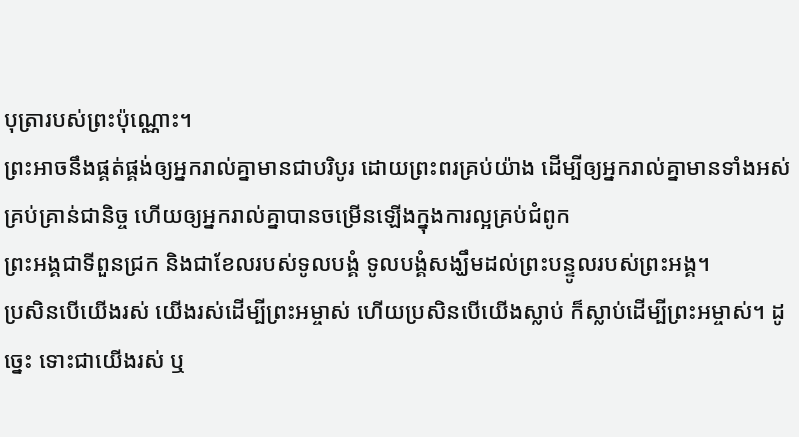បុត្រារបស់ព្រះប៉ុណ្ណោះ។
ព្រះអាចនឹងផ្គត់ផ្គង់ឲ្យអ្នករាល់គ្នាមានជាបរិបូរ ដោយព្រះពរគ្រប់យ៉ាង ដើម្បីឲ្យអ្នករាល់គ្នាមានទាំងអស់គ្រប់គ្រាន់ជានិច្ច ហើយឲ្យអ្នករាល់គ្នាបានចម្រើនឡើងក្នុងការល្អគ្រប់ជំពូក
ព្រះអង្គជាទីពួនជ្រក និងជាខែលរបស់ទូលបង្គំ ទូលបង្គំសង្ឃឹមដល់ព្រះបន្ទូលរបស់ព្រះអង្គ។
ប្រសិនបើយើងរស់ យើងរស់ដើម្បីព្រះអម្ចាស់ ហើយប្រសិនបើយើងស្លាប់ ក៏ស្លាប់ដើម្បីព្រះអម្ចាស់។ ដូច្នេះ ទោះជាយើងរស់ ឬ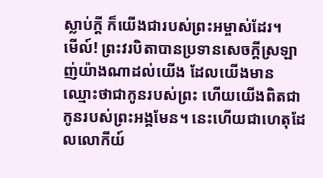ស្លាប់ក្ដី ក៏យើងជារបស់ព្រះអម្ចាស់ដែរ។
មើល៍! ព្រះវរបិតាបានប្រទានសេចក្ដីស្រឡាញ់យ៉ាងណាដល់យើង ដែលយើងមានឈ្មោះថាជាកូនរបស់ព្រះ ហើយយើងពិតជាកូនរបស់ព្រះអង្គមែន។ នេះហើយជាហេតុដែលលោកីយ៍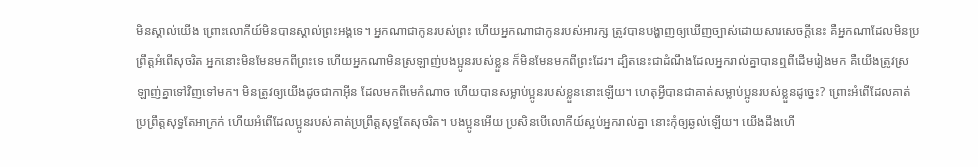មិនស្គាល់យើង ព្រោះលោកីយ៍មិនបានស្គាល់ព្រះអង្គទេ។ អ្នកណាជាកូនរបស់ព្រះ ហើយអ្នកណាជាកូនរបស់អារក្ស ត្រូវបានបង្ហាញឲ្យឃើញច្បាស់ដោយសារសេចក្ដីនេះ គឺអ្នកណាដែលមិនប្រព្រឹត្តអំពើសុចរិត អ្នកនោះមិនមែនមកពីព្រះទេ ហើយអ្នកណាមិនស្រឡាញ់បងប្អូនរបស់ខ្លួន ក៏មិនមែនមកពីព្រះដែរ។ ដ្បិតនេះជាដំណឹងដែលអ្នករាល់គ្នាបានឮពីដើមរៀងមក គឺយើងត្រូវស្រឡាញ់គ្នាទៅវិញទៅមក។ មិនត្រូវឲ្យយើងដូចជាកាអ៊ីន ដែលមកពីមេកំណាច ហើយបានសម្លាប់ប្អូនរបស់ខ្លួននោះឡើយ។ ហេតុអ្វីបានជាគាត់សម្លាប់ប្អូនរបស់ខ្លួនដូច្នេះ? ព្រោះអំពើដែលគាត់ប្រព្រឹត្តសុទ្ធតែអាក្រក់ ហើយអំពើដែលប្អូនរបស់គាត់ប្រព្រឹត្តសុទ្ធតែសុចរិត។ បងប្អូនអើយ ប្រសិនបើលោកីយ៍ស្អប់អ្នករាល់គ្នា នោះកុំឲ្យឆ្ងល់ឡើយ។ យើងដឹងហើ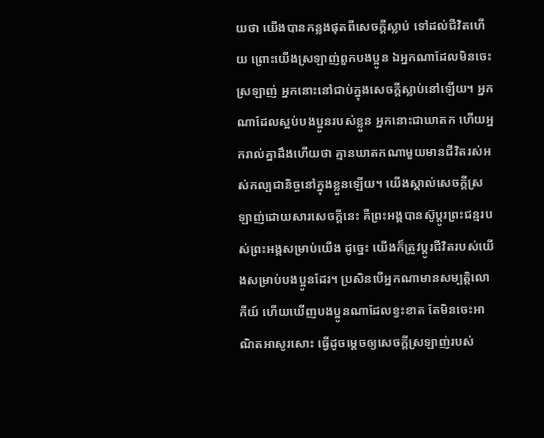យថា យើងបានកន្លងផុតពីសេចក្ដីស្លាប់ ទៅដល់ជីវិតហើយ ព្រោះយើងស្រឡាញ់ពួកបងប្អូន ឯអ្នកណាដែលមិនចេះស្រឡាញ់ អ្នកនោះនៅជាប់ក្នុងសេចក្ដីស្លាប់នៅឡើយ។ អ្នកណាដែលស្អប់បងប្អូនរបស់ខ្លួន អ្នកនោះជាឃាតក ហើយអ្នករាល់គ្នាដឹងហើយថា គ្មានឃាតកណាមួយមានជីវិតរស់អស់កល្បជានិច្ចនៅក្នុងខ្លួនឡើយ។ យើងស្គាល់សេចក្ដីស្រឡាញ់ដោយសារសេចក្ដីនេះ គឺព្រះអង្គបានស៊ូប្តូរព្រះជន្មរបស់ព្រះអង្គសម្រាប់យើង ដូច្នេះ យើងក៏ត្រូវប្តូរជីវិតរបស់យើងសម្រាប់បងប្អូនដែរ។ ប្រសិនបើអ្នកណាមានសម្បត្តិលោកីយ៍ ហើយឃើញបងប្អូនណាដែលខ្វះខាត តែមិនចេះអាណិតអាសូរសោះ ធ្វើដូចម្តេចឲ្យសេចក្ដីស្រឡាញ់របស់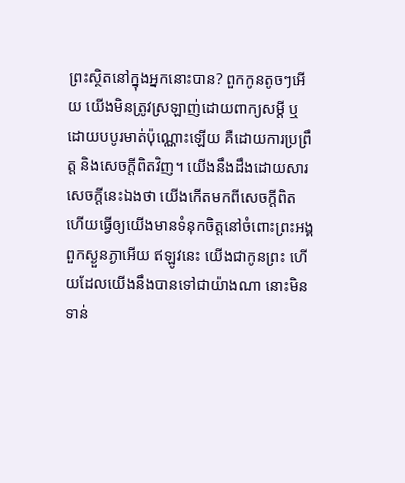ព្រះស្ថិតនៅក្នុងអ្នកនោះបាន? ពួកកូនតូចៗអើយ យើងមិនត្រូវស្រឡាញ់ដោយពាក្យសម្ដី ឬដោយបបូរមាត់ប៉ុណ្ណោះឡើយ គឺដោយការប្រព្រឹត្ត និងសេចក្ដីពិតវិញ។ យើងនឹងដឹងដោយសារសេចក្ដីនេះឯងថា យើងកើតមកពីសេចក្ដីពិត ហើយធ្វើឲ្យយើងមានទំនុកចិត្តនៅចំពោះព្រះអង្គ ពួកស្ងួនភ្ងាអើយ ឥឡូវនេះ យើងជាកូនព្រះ ហើយដែលយើងនឹងបានទៅជាយ៉ាងណា នោះមិនទាន់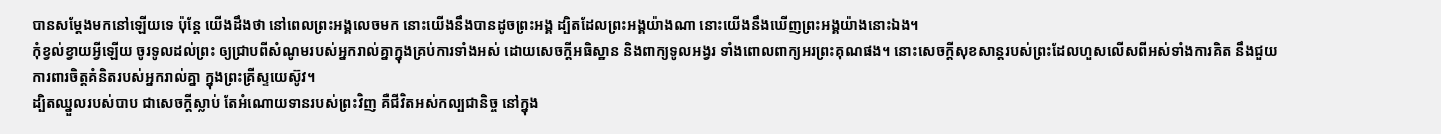បានសម្តែងមកនៅឡើយទេ ប៉ុន្តែ យើងដឹងថា នៅពេលព្រះអង្គលេចមក នោះយើងនឹងបានដូចព្រះអង្គ ដ្បិតដែលព្រះអង្គយ៉ាងណា នោះយើងនឹងឃើញព្រះអង្គយ៉ាងនោះឯង។
កុំខ្វល់ខ្វាយអ្វីឡើយ ចូរទូលដល់ព្រះ ឲ្យជ្រាបពីសំណូមរបស់អ្នករាល់គ្នាក្នុងគ្រប់ការទាំងអស់ ដោយសេចក្ដីអធិស្ឋាន និងពាក្យទូលអង្វរ ទាំងពោលពាក្យអរព្រះគុណផង។ នោះសេចក្ដីសុខសាន្តរបស់ព្រះដែលហួសលើសពីអស់ទាំងការគិត នឹងជួយការពារចិត្តគំនិតរបស់អ្នករាល់គ្នា ក្នុងព្រះគ្រីស្ទយេស៊ូវ។
ដ្បិតឈ្នួលរបស់បាប ជាសេចក្តីស្លាប់ តែអំណោយទានរបស់ព្រះវិញ គឺជីវិតអស់កល្បជានិច្ច នៅក្នុង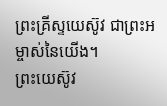ព្រះគ្រីស្ទយេស៊ូវ ជាព្រះអម្ចាស់នៃយើង។
ព្រះយេស៊ូវ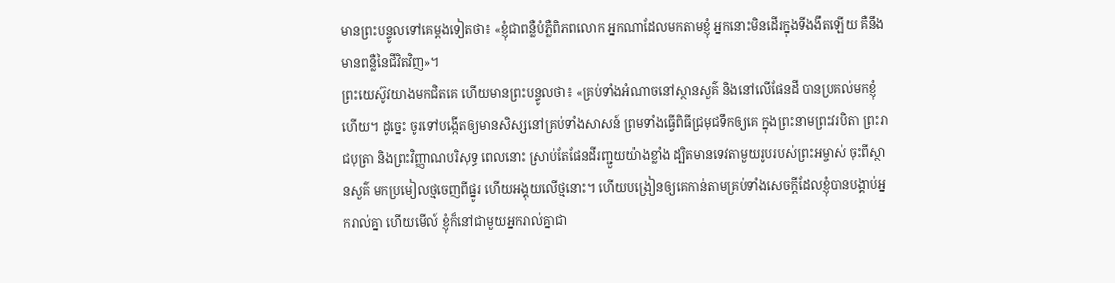មានព្រះបន្ទូលទៅគេម្តងទៀតថា៖ «ខ្ញុំជាពន្លឺបំភ្លឺពិភពលោក អ្នកណាដែលមកតាមខ្ញុំ អ្នកនោះមិនដើរក្នុងទីងងឹតឡើយ គឺនឹងមានពន្លឺនៃជីវិតវិញ»។
ព្រះយេស៊ូវយាងមកជិតគេ ហើយមានព្រះបន្ទូលថា៖ «គ្រប់ទាំងអំណាចនៅស្ថានសួគ៌ និងនៅលើផែនដី បានប្រគល់មកខ្ញុំហើយ។ ដូច្នេះ ចូរទៅបង្កើតឲ្យមានសិស្សនៅគ្រប់ទាំងសាសន៍ ព្រមទាំងធ្វើពិធីជ្រមុជទឹកឲ្យគេ ក្នុងព្រះនាមព្រះវរបិតា ព្រះរាជបុត្រា និងព្រះវិញ្ញាណបរិសុទ្ធ ពេលនោះ ស្រាប់តែផែនដីរញ្ជួយយ៉ាងខ្លាំង ដ្បិតមានទេវតាមួយរូបរបស់ព្រះអម្ចាស់ ចុះពីស្ថានសួគ៌ មកប្រមៀលថ្មចេញពីផ្នូរ ហើយអង្គុយលើថ្មនោះ។ ហើយបង្រៀនឲ្យគេកាន់តាមគ្រប់ទាំងសេចក្តីដែលខ្ញុំបានបង្គាប់អ្នករាល់គ្នា ហើយមើល៍ ខ្ញុំក៏នៅជាមួយអ្នករាល់គ្នាជា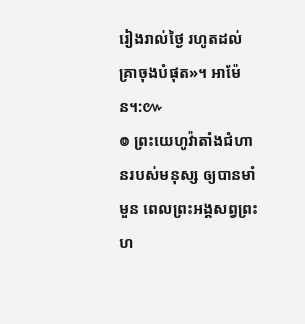រៀងរាល់ថ្ងៃ រហូតដល់គ្រាចុងបំផុត»។ អាម៉ែន។:៚
៙ ព្រះយេហូវ៉ាតាំងជំហានរបស់មនុស្ស ឲ្យបានមាំមួន ពេលព្រះអង្គសព្វព្រះហ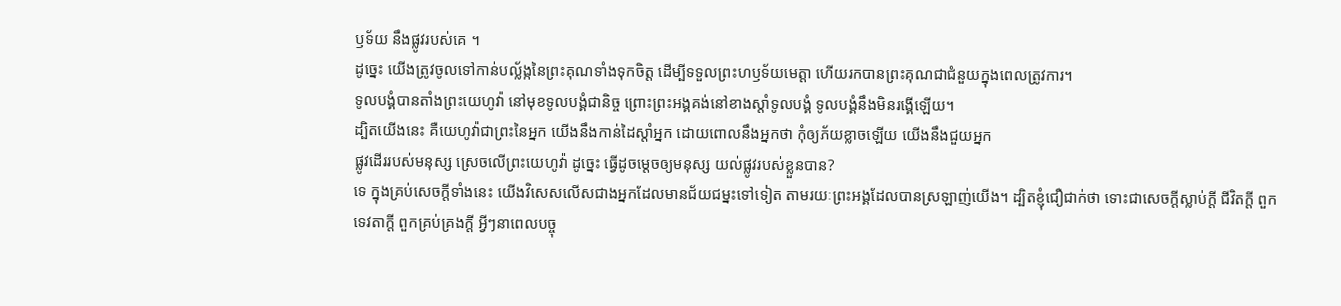ឫទ័យ នឹងផ្លូវរបស់គេ ។
ដូច្នេះ យើងត្រូវចូលទៅកាន់បល្ល័ង្កនៃព្រះគុណទាំងទុកចិត្ត ដើម្បីទទួលព្រះហឫទ័យមេត្តា ហើយរកបានព្រះគុណជាជំនួយក្នុងពេលត្រូវការ។
ទូលបង្គំបានតាំងព្រះយេហូវ៉ា នៅមុខទូលបង្គំជានិច្ច ព្រោះព្រះអង្គគង់នៅខាងស្តាំទូលបង្គំ ទូលបង្គំនឹងមិនរង្គើឡើយ។
ដ្បិតយើងនេះ គឺយេហូវ៉ាជាព្រះនៃអ្នក យើងនឹងកាន់ដៃស្តាំអ្នក ដោយពោលនឹងអ្នកថា កុំឲ្យភ័យខ្លាចឡើយ យើងនឹងជួយអ្នក
ផ្លូវដើររបស់មនុស្ស ស្រេចលើព្រះយេហូវ៉ា ដូច្នេះ ធ្វើដូចម្តេចឲ្យមនុស្ស យល់ផ្លូវរបស់ខ្លួនបាន?
ទេ ក្នុងគ្រប់សេចក្តីទាំងនេះ យើងវិសេសលើសជាងអ្នកដែលមានជ័យជម្នះទៅទៀត តាមរយៈព្រះអង្គដែលបានស្រឡាញ់យើង។ ដ្បិតខ្ញុំជឿជាក់ថា ទោះជាសេចក្ដីស្លាប់ក្ដី ជីវិតក្ដី ពួកទេវតាក្ដី ពួកគ្រប់គ្រងក្ដី អ្វីៗនាពេលបច្ចុ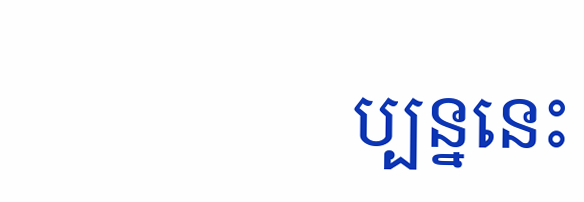ប្បន្ននេះ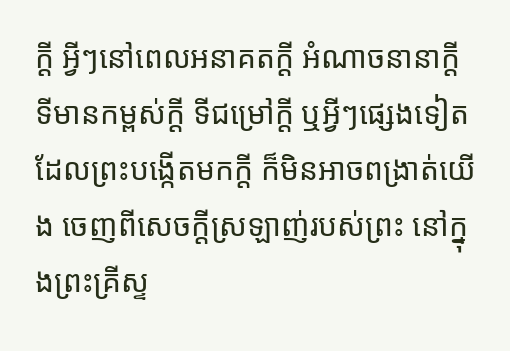ក្ដី អ្វីៗនៅពេលអនាគតក្ដី អំណាចនានាក្ដី ទីមានកម្ពស់ក្ដី ទីជម្រៅក្ដី ឬអ្វីៗផ្សេងទៀតដែលព្រះបង្កើតមកក្តី ក៏មិនអាចពង្រាត់យើង ចេញពីសេចក្តីស្រឡាញ់របស់ព្រះ នៅក្នុងព្រះគ្រីស្ទ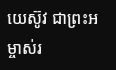យេស៊ូវ ជាព្រះអម្ចាស់រ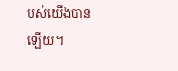បស់យើងបានឡើយ។